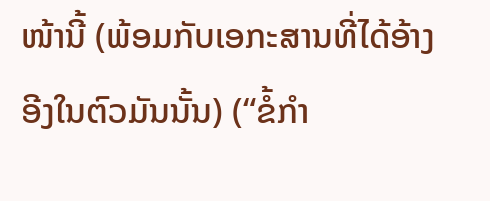ໜ້ານີ້ (ພ້ອມກັບເອກະສານທີ່ໄດ້ອ້າງອີງໃນຕົວມັນນັ້ນ) (“ຂໍ້ກຳ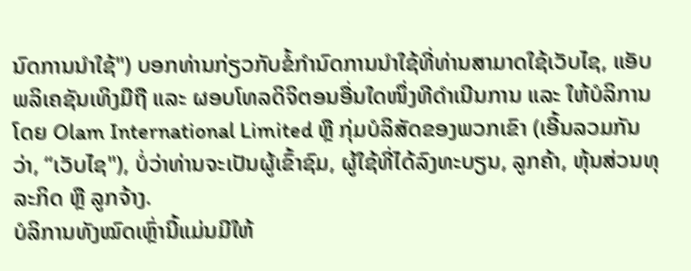ນົດການນຳໃຊ້") ບອກທ່ານກ່ຽວກັບຂໍ້ກຳນົດການນຳໃຊ້ທີ່ທ່ານສາມາດໃຊ້ເວັບໄຊ, ແອັບພລິເຄຊັນເທິງມືຖື ແລະ ຜອບໂທລດິຈິຕອນອື່ນໃດໜຶ່ງທີດຳເນີນການ ແລະ ໃຫ້ບໍລິການໂດຍ Olam International Limited ຫຼື ກຸ່ມບໍລິສັດຂອງພວກເຂົາ (ເອີ້ນລວມກັນວ່າ, “ເວັບໄຊ"), ບໍ່ວ່າທ່ານຈະເປັນຜູ້ເຂົ້າຊົມ, ຜູ້ໃຊ້ທີ່ໄດ້ລົງທະບຽນ, ລູກຄ້າ, ຫຸ້ນສ່ວນທຸລະກິດ ຫຼື ລູກຈ້າງ.
ບໍລິການທັງໝົດເຫຼົ່ານີ້ແມ່ນມີໃຫ້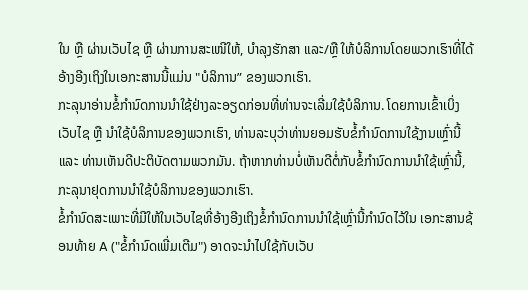ໃນ ຫຼື ຜ່ານເວັບໄຊ ຫຼື ຜ່ານການສະເໜີໃຫ້, ບຳລຸງຮັກສາ ແລະ/ຫຼື ໃຫ້ບໍລິການໂດຍພວກເຮົາທີ່ໄດ້ອ້າງອີງເຖິງໃນເອກະສານນີ້ແມ່ນ "ບໍລິການ” ຂອງພວກເຮົາ.
ກະລຸນາອ່ານຂໍ້ກຳນົດການນຳໃຊ້ຢ່າງລະອຽດກ່ອນທີ່ທ່ານຈະເລີ່ມໃຊ້ບໍລິການ. ໂດຍການເຂົ້າເບິ່ງເວັບໄຊ ຫຼື ນຳໃຊ້ບໍລິການຂອງພວກເຮົາ, ທ່ານລະບຸວ່າທ່ານຍອມຮັບຂໍ້ກຳນົດການໃຊ້ງານເຫຼົ່ານີ້ ແລະ ທ່ານເຫັນດີປະຕິບັດຕາມພວກມັນ. ຖ້າຫາກທ່ານບໍ່ເຫັນດີຕໍ່ກັບຂໍ້ກໍານົດການນຳໃຊ້ເຫຼົ່ານີ້, ກະລຸນາຢຸດການນຳໃຊ້ບໍລິການຂອງພວກເຮົາ.
ຂໍ້ກຳນົດສະເພາະທີ່ມີໃຫ້ໃນເວັບໄຊທີ່ອ້າງອີງເຖິງຂໍ້ກໍານົດການນຳໃຊ້ເຫຼົ່ານີ້ກຳນົດໄວ້ໃນ ເອກະສານຊ້ອນທ້າຍ A ("ຂໍ້ກຳນົດເພີ່ມເຕີມ") ອາດຈະນຳໄປໃຊ້ກັບເວັບ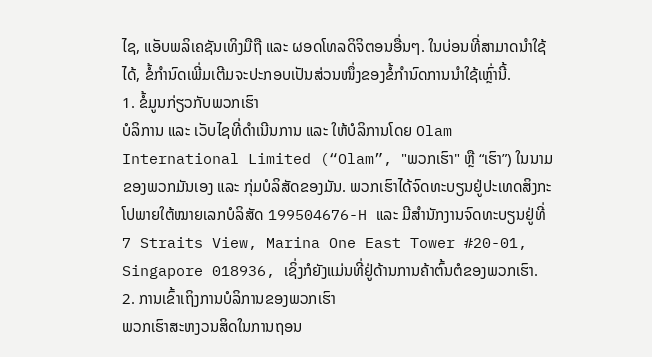ໄຊ, ແອັບພລິເຄຊັນເທິງມືຖື ແລະ ຜອດໂທລດິຈິຕອນອື່ນໆ. ໃນບ່ອນທີ່ສາມາດນຳໃຊ້ໄດ້, ຂໍ້ກຳນົດເພີ່ມເຕີມຈະປະກອບເປັນສ່ວນໜຶ່ງຂອງຂໍ້ກໍານົດການນຳໃຊ້ເຫຼົ່ານີ້.
1. ຂໍ້ມູນກ່ຽວກັບພວກເຮົາ
ບໍລິການ ແລະ ເວັບໄຊທີ່ດຳເນີນການ ແລະ ໃຫ້ບໍລິການໂດຍ Olam International Limited (“Olam”, "ພວກເຮົາ" ຫຼື “ເຮົາ”) ໃນນາມຂອງພວກມັນເອງ ແລະ ກຸ່ມບໍລິສັດຂອງມັນ. ພວກເຮົາໄດ້ຈົດທະບຽນຢູ່ປະເທດສິງກະໂປພາຍໃຕ້ໝາຍເລກບໍລິສັດ 199504676-H ແລະ ມີສຳນັກງານຈົດທະບຽນຢູ່ທີ່ 7 Straits View, Marina One East Tower #20-01, Singapore 018936, ເຊິ່ງກໍຍັງແມ່ນທີ່ຢູ່ດ້ານການຄ້າຕົ້ນຕໍຂອງພວກເຮົາ.
2. ການເຂົ້າເຖິງການບໍລິການຂອງພວກເຮົາ
ພວກເຮົາສະຫງວນສິດໃນການຖອນ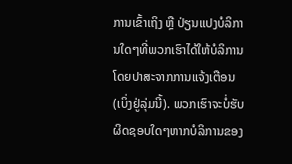ການເຂົ້າເຖິງ ຫຼື ປ່ຽນແປງບໍລິການໃດໆທີ່ພວກເຮົາໄດ້ໃຫ້ບໍລິການໂດຍປາສະຈາກການແຈ້ງເຕືອນ (ເບິ່ງຢູ່ລຸ່ມນີ້). ພວກເຮົາຈະບໍ່ຮັບຜິດຊອບໃດໆຫາກບໍລິການຂອງ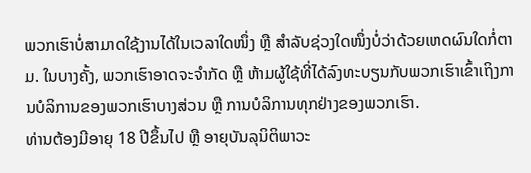ພວກເຮົາບໍ່ສາມາດໃຊ້ງານໄດ້ໃນເວລາໃດໜຶ່ງ ຫຼື ສຳລັບຊ່ວງໃດໜຶ່ງບໍ່ວ່າດ້ວຍເຫດຜົນໃດກໍ່ຕາມ. ໃນບາງຄັ້ງ, ພວກເຮົາອາດຈະຈຳກັດ ຫຼື ຫ້າມຜູ້ໃຊ້ທີ່ໄດ້ລົງທະບຽນກັບພວກເຮົາເຂົ້າເຖິງການບໍລິການຂອງພວກເຮົາບາງສ່ວນ ຫຼື ການບໍລິການທຸກຢ່າງຂອງພວກເຮົາ.
ທ່ານຕ້ອງມີອາຍຸ 18 ປີຂຶ້ນໄປ ຫຼື ອາຍຸບັນລຸນິຕິພາວະ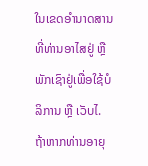ໃນເຂດອຳນາດສານທີ່ທ່ານອາໄສຢູ່ ຫຼື ພັກເຊົາຢູ່ເພື່ອໃຊ້ບໍລິການ ຫຼື ເວັບໄ. ຖ້າຫາກທ່ານອາຍຸ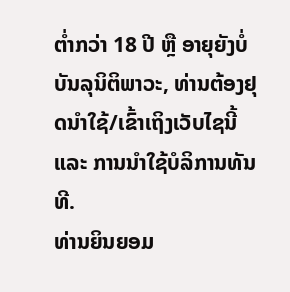ຕ່ຳກວ່າ 18 ປີ ຫຼື ອາຍຸຍັງບໍ່ບັນລຸນິຕິພາວະ, ທ່ານຕ້ອງຢຸດນຳໃຊ້/ເຂົ້າເຖິງເວັບໄຊນີ້ ແລະ ການນຳໃຊ້ບໍລິການທັນທີ.
ທ່ານຍິນຍອມ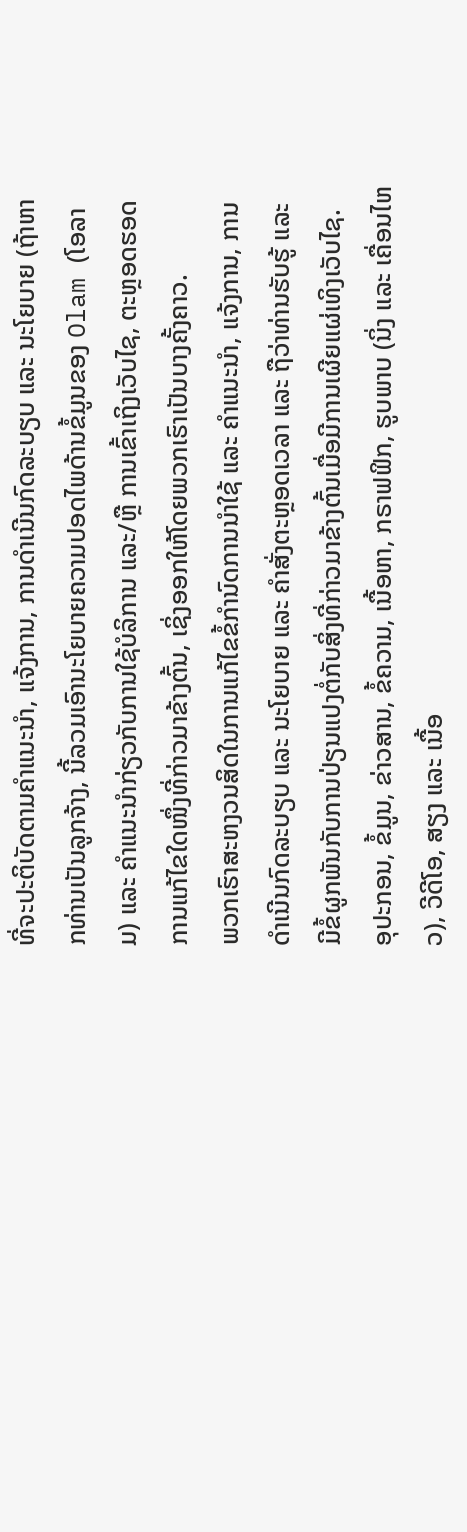ທີ່ຈະປະຕິບັດຕາມຄຳແນະນຳ, ແຈ້ງການ, ການດຳເນີນກົດລະບຽບ ແລະ ນະໂຍບາຍ (ຖ້າຫາກທ່ານເປັນລູກຈ້າງ, ນີ້ລວມເອົານະໂຍບາຍຄວາມປອດໄພດ້ານຂໍ້ມູນຂອງ Olam (ໂອລາມ) ແລະ ຄຳແນະນຳກ່ຽວກັບການໃຊ້ບໍລິການ ແລະ/ຫຼື ການເຂົ້າເຖິງເວັບໄຊ, ຕະຫຼອດຮອດການແກ້ໄຂໃດໜຶ່ງທີ່ກ່າວມາຂ້າງຕົ້ນ, ເຊິ່ງອອກໃຫ້ໂດຍພວກເຮົາເປັນບາງຄັ້ງຄາວ.
ພວກເຮົາສະຫງວນສິດໃນການແກ້ໄຂຂໍ້ກໍານົດການນຳໃຊ້ ແລະ ຄຳແນະນຳ, ແຈ້ງການ, ການດຳເນີນກົດລະບຽບ ແລະ ນະໂຍບາຍ ແລະ ຄຳສັ່ງຕະຫຼອດເວລາ ແລະ ຖືວ່າທ່ານຮັບຮູ້ ແລະ ມີຂໍ້ຜູກພັນກັບການປ່ຽນແປງຕໍ່ກັບສິ່ງທີ່ກ່າວມາຂ້າງຕົ້ນເມື່ອມີການເຜີຍແຜ່ເທິງເວັບໄຊ.
ອຸປະກອນ, ຂໍ້ມູນ, ຂ່າວສານ, ຂໍ້ຄວາມ, ເນື້ອຫາ, ກຣາຟຟິກ, ຮູບພາບ (ນິ່ງ ແລະ ເຄື່ອນໄຫວ), ວີດີໂອ, ສຽງ ແລະ ເນື້ອ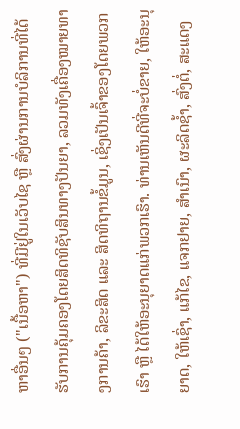ຫາອື່ນໆ ("ເນື້ອຫາ") ທີ່ມີຢູ່ໃນເວັບໄຊ ຫຼື ສົ່ງຜ່ານການບໍລິການທີ່ໄດ້ຮັບການຄຸ້ມຄອງໂດຍສິດທິຊັບສິນທາງປັນຍາ, ລວມທັງເຄື່ອງໝາຍທາງການຄ້າ, ລິຂະສິດ ແລະ ສິດທິຖານຂໍ້ມູນ, ເຊິ່ງເປັນເຈົ້າຂອງໂດຍພວກເຮົາ ຫຼື ໄດ້ໃຫ້ອະນຸຍາດແກ່ພວກເຮົາ. ທ່ານເຫັນດີທີ່ຈະບໍ່ຂາຍ, ໃຫ້ອະນຸຍາດ, ໃຫ້ເຊົ່າ, ແກ້ໄຂ, ແຈກຢາຍ, ສຳເນົາ, ຜະລິດຊ້ຳ, ສົ່ງຕໍ່, ສະແດງ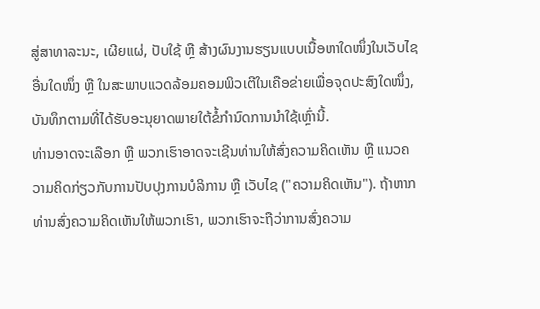ສູ່ສາທາລະນະ, ເຜີຍແຜ່, ປັບໃຊ້ ຫຼື ສ້າງຜົນງານຮຽນແບບເນື້ອຫາໃດໜຶ່ງໃນເວັບໄຊອື່ນໃດໜຶ່ງ ຫຼື ໃນສະພາບແວດລ້ອມຄອມພິວເຕີໃນເຄືອຂ່າຍເພື່ອຈຸດປະສົງໃດໜຶ່ງ, ບັນທຶກຕາມທີ່ໄດ້ຮັບອະນຸຍາດພາຍໃຕ້ຂໍ້ກໍານົດການນຳໃຊ້ເຫຼົ່ານີ້.
ທ່ານອາດຈະເລືອກ ຫຼື ພວກເຮົາອາດຈະເຊີນທ່ານໃຫ້ສົ່ງຄວາມຄິດເຫັນ ຫຼື ແນວຄວາມຄິດກ່ຽວກັບການປັບປຸງການບໍລິການ ຫຼື ເວັບໄຊ ("ຄວາມຄິດເຫັນ"). ຖ້າຫາກທ່ານສົ່ງຄວາມຄິດເຫັນໃຫ້ພວກເຮົາ, ພວກເຮົາຈະຖືວ່າການສົ່ງຄວາມ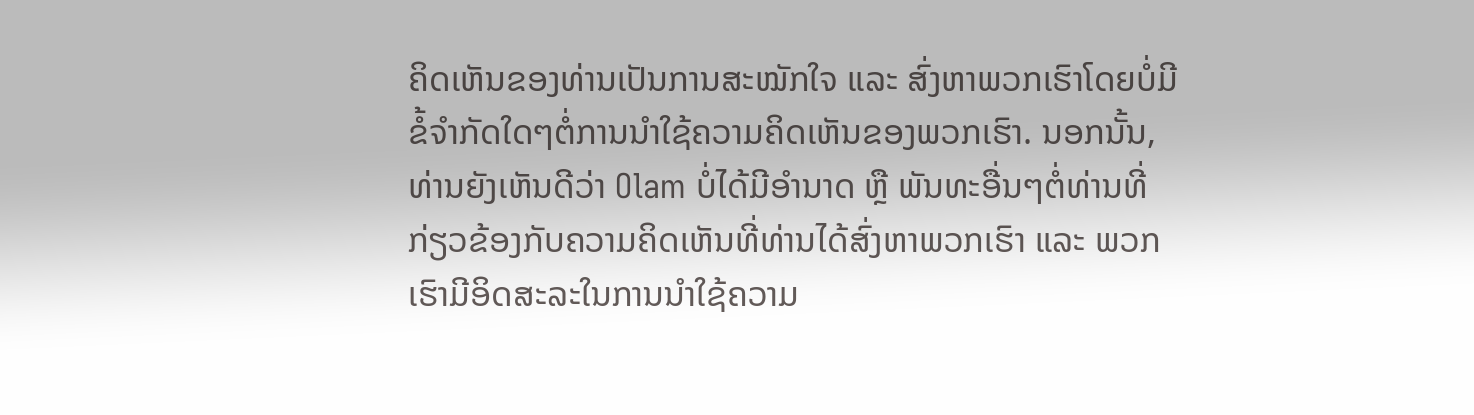ຄິດເຫັນຂອງທ່ານເປັນການສະໝັກໃຈ ແລະ ສົ່ງຫາພວກເຮົາໂດຍບໍ່ມີຂໍ້ຈຳກັດໃດໆຕໍ່ການນຳໃຊ້ຄວາມຄິດເຫັນຂອງພວກເຮົາ. ນອກນັ້ນ, ທ່ານຍັງເຫັນດີວ່າ Olam ບໍ່ໄດ້ມີອຳນາດ ຫຼື ພັນທະອື່ນໆຕໍ່ທ່ານທີ່ກ່ຽວຂ້ອງກັບຄວາມຄິດເຫັນທີ່ທ່ານໄດ້ສົ່ງຫາພວກເຮົາ ແລະ ພວກເຮົາມີອິດສະລະໃນການນຳໃຊ້ຄວາມ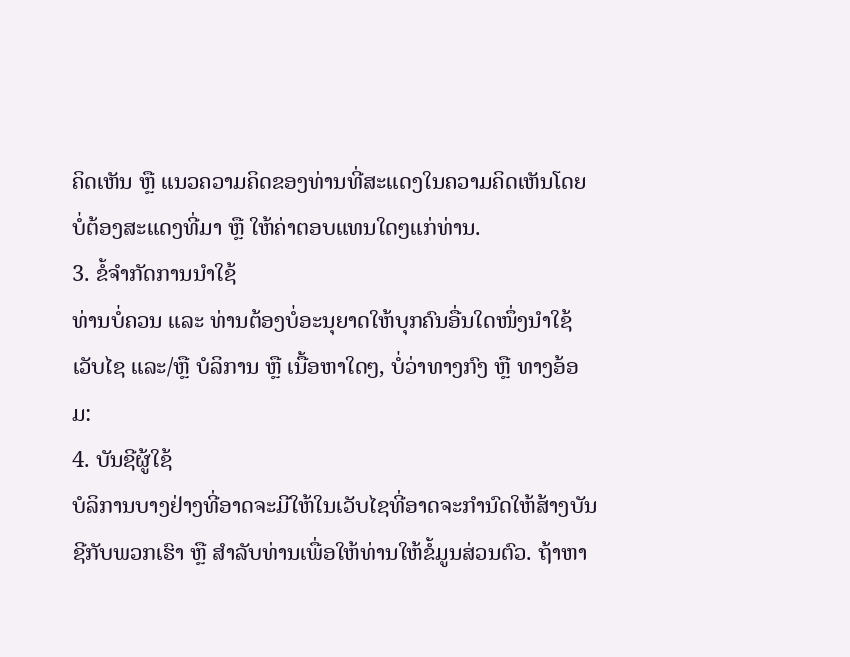ຄິດເຫັນ ຫຼື ແນວຄວາມຄິດຂອງທ່ານທີ່ສະແດງໃນຄວາມຄິດເຫັນໂດຍບໍ່ຕ້ອງສະແດງທີ່ມາ ຫຼື ໃຫ້ຄ່າຕອບແທນໃດໆແກ່ທ່ານ.
3. ຂໍ້ຈຳກັດການນຳໃຊ້
ທ່ານບໍ່ຄວນ ແລະ ທ່ານຕ້ອງບໍ່ອະນຸຍາດໃຫ້ບຸກຄົນອື່ນໃດໜຶ່ງນຳໃຊ້ເວັບໄຊ ແລະ/ຫຼື ບໍລິການ ຫຼື ເນື້ອຫາໃດໆ, ບໍ່ວ່າທາງກົງ ຫຼື ທາງອ້ອມ:
4. ບັນຊີຜູ້ໃຊ້
ບໍລິການບາງຢ່າງທີ່ອາດຈະມີໃຫ້ໃນເວັບໄຊທີ່ອາດຈະກຳນົດໃຫ້ສ້າງບັນຊີກັບພວກເຮົາ ຫຼື ສຳລັບທ່ານເພື່ອໃຫ້ທ່ານໃຫ້ຂໍ້ມູນສ່ວນຕົວ. ຖ້າຫາ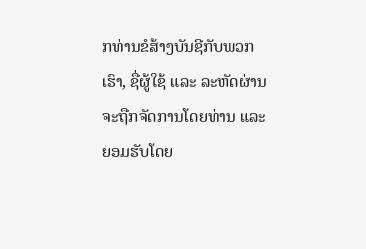ກທ່ານຂໍສ້າງບັນຊີກັບພວກເຮົາ, ຊື່ຜູ້ໃຊ້ ແລະ ລະຫັດຜ່ານຈະຖືກຈັດການໂດຍທ່ານ ແລະ ຍອມຮັບໂດຍ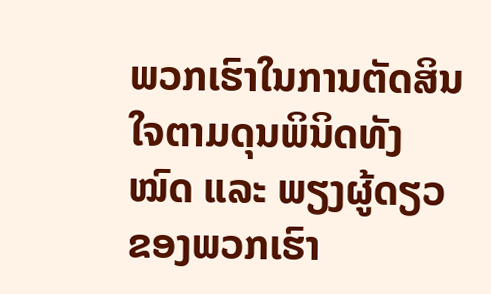ພວກເຮົາໃນການຕັດສິນໃຈຕາມດຸນພິນິດທັງໝົດ ແລະ ພຽງຜູ້ດຽວຂອງພວກເຮົາ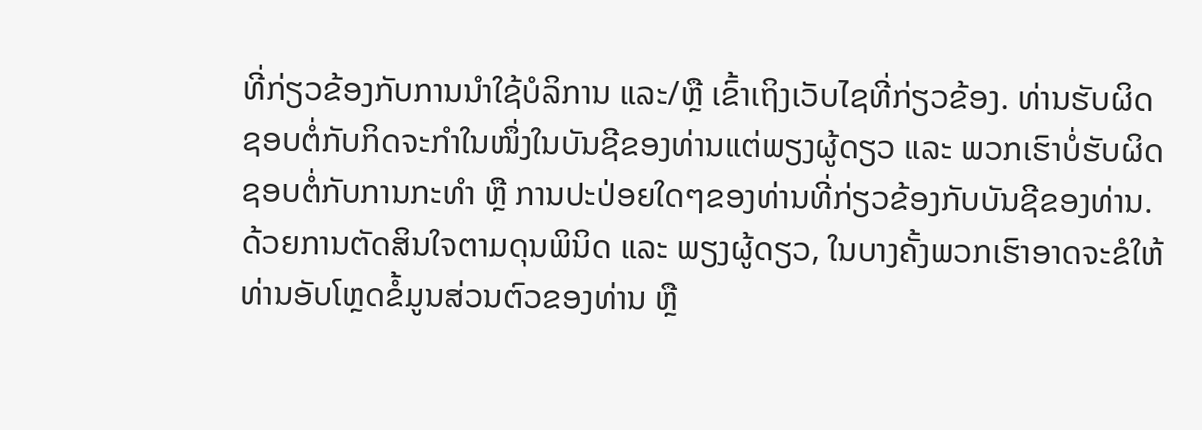ທີ່ກ່ຽວຂ້ອງກັບການນຳໃຊ້ບໍລິການ ແລະ/ຫຼື ເຂົ້າເຖິງເວັບໄຊທີ່ກ່ຽວຂ້ອງ. ທ່ານຮັບຜິດຊອບຕໍ່ກັບກິດຈະກຳໃນໜຶ່ງໃນບັນຊີຂອງທ່ານແຕ່ພຽງຜູ້ດຽວ ແລະ ພວກເຮົາບໍ່ຮັບຜິດຊອບຕໍ່ກັບການກະທຳ ຫຼື ການປະປ່ອຍໃດໆຂອງທ່ານທີ່ກ່ຽວຂ້ອງກັບບັນຊີຂອງທ່ານ. ດ້ວຍການຕັດສິນໃຈຕາມດຸນພິນິດ ແລະ ພຽງຜູ້ດຽວ, ໃນບາງຄັ້ງພວກເຮົາອາດຈະຂໍໃຫ້ທ່ານອັບໂຫຼດຂໍ້ມູນສ່ວນຕົວຂອງທ່ານ ຫຼື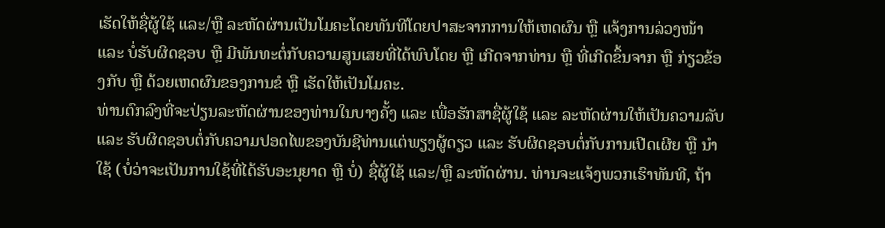ເຮັດໃຫ້ຊື່ຜູ້ໃຊ້ ແລະ/ຫຼື ລະຫັດຜ່ານເປັນໂມຄະໂດຍທັນທີໂດຍປາສະຈາກການໃຫ້ເຫດຜົນ ຫຼື ແຈ້ງການລ່ວງໜ້າ ແລະ ບໍ່ຮັບຜິດຊອບ ຫຼື ມີພັນທະຕໍ່ກັບຄວາມສູນເສຍທີ່ໄດ້ພົບໂດຍ ຫຼື ເກີດຈາກທ່ານ ຫຼື ທີ່ເກີດຂຶ້ນຈາກ ຫຼື ກ່ຽວຂ້ອງກັບ ຫຼື ດ້ວຍເຫດຜົນຂອງການຂໍ ຫຼື ເຮັດໃຫ້ເປັນໂມຄະ.
ທ່ານຕົກລົງທີ່ຈະປ່ຽນລະຫັດຜ່ານຂອງທ່ານໃນບາງຄັ້ງ ແລະ ເພື່ອຮັກສາຊື່ຜູ້ໃຊ້ ແລະ ລະຫັດຜ່ານໃຫ້ເປັນຄວາມລັບ ແລະ ຮັບຜິດຊອບຕໍ່ກັບຄວາມປອດໄພຂອງບັນຊີທ່ານແຕ່ພຽງຜູ້ດຽວ ແລະ ຮັບຜິດຊອບຕໍ່ກັບການເປີດເຜີຍ ຫຼື ນຳໃຊ້ (ບໍ່ວ່າຈະເປັນການໃຊ້ທີ່ໄດ້ຮັບອະນຸຍາດ ຫຼື ບໍ່) ຊື່ຜູ້ໃຊ້ ແລະ/ຫຼື ລະຫັດຜ່ານ. ທ່ານຈະແຈ້ງພວກເຮົາທັນທີ, ຖ້າ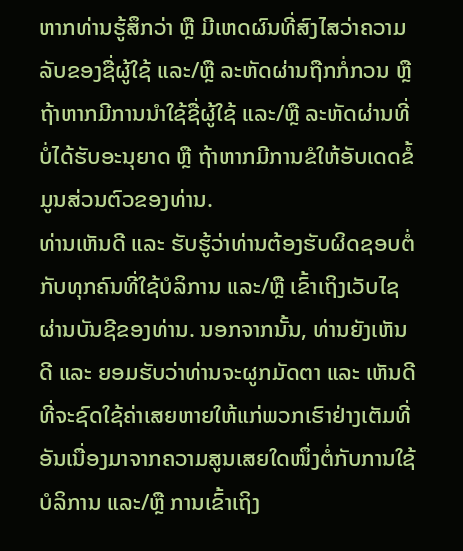ຫາກທ່ານຮູ້ສຶກວ່າ ຫຼື ມີເຫດຜົນທີ່ສົງໄສວ່າຄວາມລັບຂອງຊື່ຜູ້ໃຊ້ ແລະ/ຫຼື ລະຫັດຜ່ານຖືກກໍ່ກວນ ຫຼື ຖ້າຫາກມີການນຳໃຊ້ຊື່ຜູ້ໃຊ້ ແລະ/ຫຼື ລະຫັດຜ່ານທີ່ບໍ່ໄດ້ຮັບອະນຸຍາດ ຫຼື ຖ້າຫາກມີການຂໍໃຫ້ອັບເດດຂໍ້ມູນສ່ວນຕົວຂອງທ່ານ.
ທ່ານເຫັນດີ ແລະ ຮັບຮູ້ວ່າທ່ານຕ້ອງຮັບຜິດຊອບຕໍ່ກັບທຸກຄົນທີ່ໃຊ້ບໍລິການ ແລະ/ຫຼື ເຂົ້າເຖິງເວັບໄຊຜ່ານບັນຊີຂອງທ່ານ. ນອກຈາກນັ້ນ, ທ່ານຍັງເຫັນດີ ແລະ ຍອມຮັບວ່າທ່ານຈະຜູກມັດຕາ ແລະ ເຫັນດີທີ່ຈະຊົດໃຊ້ຄ່າເສຍຫາຍໃຫ້ແກ່ພວກເຮົາຢ່າງເຕັມທີ່ອັນເນື່ອງມາຈາກຄວາມສູນເສຍໃດໜຶ່ງຕໍ່ກັບການໃຊ້ບໍລິການ ແລະ/ຫຼື ການເຂົ້າເຖິງ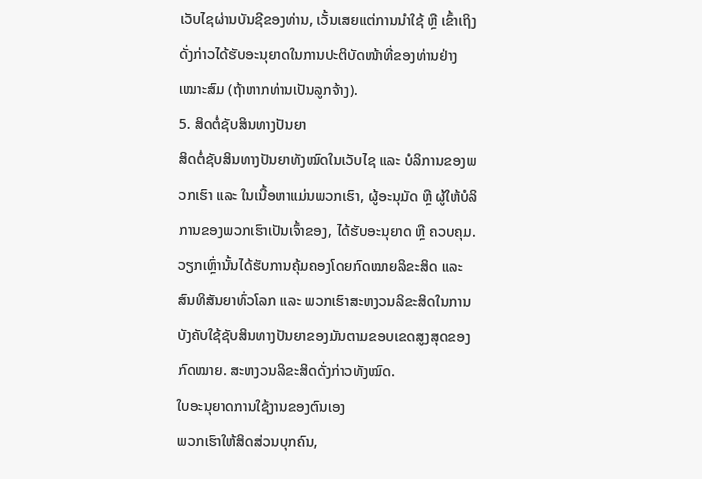ເວັບໄຊຜ່ານບັນຊີຂອງທ່ານ, ເວັ້ນເສຍແຕ່ການນຳໃຊ້ ຫຼື ເຂົ້າເຖິງດັ່ງກ່າວໄດ້ຮັບອະນຸຍາດໃນການປະຕິບັດໜ້າທີ່ຂອງທ່ານຢ່າງເໝາະສົມ (ຖ້າຫາກທ່ານເປັນລູກຈ້າງ).
5. ສິດຕໍ່ຊັບສິນທາງປັນຍາ
ສິດຕໍ່ຊັບສິນທາງປັນຍາທັງໝົດໃນເວັບໄຊ ແລະ ບໍລິການຂອງພວກເຮົາ ແລະ ໃນເນື້ອຫາແມ່ນພວກເຮົາ, ຜູ້ອະນຸມັດ ຫຼື ຜູ້ໃຫ້ບໍລິການຂອງພວກເຮົາເປັນເຈົ້າຂອງ, ໄດ້ຮັບອະນຸຍາດ ຫຼື ຄວບຄຸມ. ວຽກເຫຼົ່ານັ້ນໄດ້ຮັບການຄຸ້ມຄອງໂດຍກົດໝາຍລິຂະສິດ ແລະ ສົນທິສັນຍາທົ່ວໂລກ ແລະ ພວກເຮົາສະຫງວນລິຂະສິດໃນການບັງຄັບໃຊ້ຊັບສິນທາງປັນຍາຂອງມັນຕາມຂອບເຂດສູງສຸດຂອງກົດໝາຍ. ສະຫງວນລິຂະສິດດັ່ງກ່າວທັງໝົດ.
ໃບອະນຸຍາດການໃຊ້ງານຂອງຕົນເອງ
ພວກເຮົາໃຫ້ສິດສ່ວນບຸກຄົນ,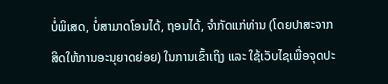ບໍ່ພິເສດ, ບໍ່ສາມາດໂອນໄດ້, ຖອນໄດ້, ຈຳກັດແກ່ທ່ານ (ໂດຍປາສະຈາກສິດໃຫ້ການອະນຸຍາດຍ່ອຍ) ໃນການເຂົ້າເຖິງ ແລະ ໃຊ້ເວັບໄຊເພື່ອຈຸດປະ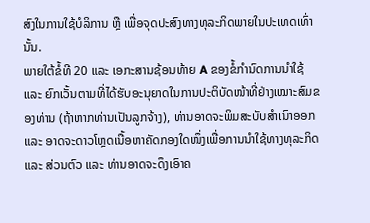ສົງໃນການໃຊ້ບໍລິການ ຫຼື ເພື່ອຈຸດປະສົງທາງທຸລະກິດພາຍໃນປະເທດເທົ່ານັ້ນ.
ພາຍໃຕ້ຂໍ້ທີ 20 ແລະ ເອກະສານຊ້ອນທ້າຍ A ຂອງຂໍ້ກຳນົດການນຳໃຊ້ ແລະ ຍົກເວັ້ນຕາມທີ່ໄດ້ຮັບອະນຸຍາດໃນການປະຕິບັດໜ້າທີ່ຢ່າງເໝາະສົມຂອງທ່ານ (ຖ້າຫາກທ່ານເປັນລູກຈ້າງ), ທ່ານອາດຈະພິມສະບັບສຳເນົາອອກ ແລະ ອາດຈະດາວໂຫຼດເນື້ອຫາຄັດກອງໃດໜຶ່ງເພື່ອການນຳໃຊ້ທາງທຸລະກິດ ແລະ ສ່ວນຕົວ ແລະ ທ່ານອາດຈະດຶງເອົາຄ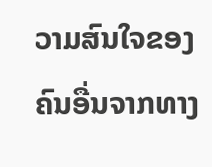ວາມສົນໃຈຂອງຄົນອື່ນຈາກທາງ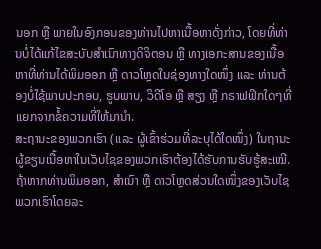ນອກ ຫຼື ພາຍໃນອົງກອນຂອງທ່ານໄປຫາເນື້ອຫາດັ່ງກ່າວ, ໂດຍທີ່ທ່ານບໍ່ໄດ້ແກ້ໄຂສະບັບສຳເນົາທາງດິຈິຕອນ ຫຼື ທາງເອກະສານຂອງເນື້ອຫາທີ່ທ່ານໄດ້ພິມອອກ ຫຼື ດາວໂຫຼດໃນຊ່ອງທາງໃດໜຶ່ງ ແລະ ທ່ານຕ້ອງບໍ່ໃຊ້ພາບປະກອບ, ຮູບພາບ, ວິດີໂອ ຫຼື ສຽງ ຫຼື ກຣາຟຟິກໃດໆທີ່ແຍກຈາກຂໍ້ຄວາມທີ່ໃຫ້ມານຳ.
ສະຖານະຂອງພວກເຮົາ (ແລະ ຜູ້ເຂົ້າຮ່ວມທີ່ລະບຸໄດ້ໃດໜຶ່ງ) ໃນຖານະຜູ້ຂຽນເນື້ອຫາໃນເວັບໄຊຂອງພວກເຮົາຕ້ອງໄດ້ຮັບການຮັບຮູ້ສະເໝີ.
ຖ້າຫາກທ່ານພິມອອກ, ສຳເນົາ ຫຼື ດາວໂຫຼດສ່ວນໃດໜຶ່ງຂອງເວັບໄຊພວກເຮົາໂດຍລະ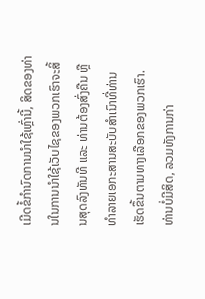ເມີດຂໍ້ກໍານົດການນຳໃຊ້ເຫຼົ່ານີ້, ສິດຂອງທ່ານໃນການນຳໃຊ້ເວັບໄຊຂອງພວກເຮົາຈະສິ້ນສຸດລົງທັນທີ ແລະ ທ່ານຕ້ອງສົ່ງຄືນ ຫຼື ທຳລາຍເອກະສານສະບັບສຳເນົາທີ່ທ່ານເຮັດຂຶ້ນຕາມທາງເລືອກຂອງພວກເຮົາ.
ທ່ານບໍ່ມີສິດ, ລວມທັງການກ່າ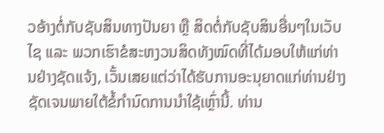ວອ້າງຕໍ່ກັບຊັບສິນທາງປັນຍາ ຫຼື ສິດຕໍ່ກັບຊັບສິນອື່ນໆໃນເວັບໄຊ ແລະ ພວກເຮົາຂໍສະຫງວນສິດທັງໝົດທີ່ໄດ້ມອບໃຫ້ແກ່ທ່ານຢ່າງຊັດແຈ້ງ, ເວັ້ນເສຍແຕ່ວ່າໄດ້ຮັບການອະນຸຍາດແກ່ທ່ານຢ່າງຊັດເຈນພາຍໃຕ້ຂໍ້ກໍານົດການນຳໃຊ້ເຫຼົ່ານີ້. ທ່ານ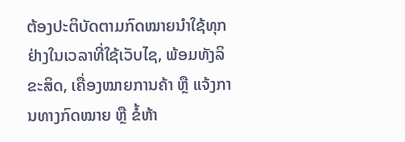ຕ້ອງປະຕິບັດຕາມກົດໝາຍນຳໃຊ້ທຸກຢ່າງໃນເວລາທີ່ໃຊ້ເວັບໄຊ, ພ້ອມທັງລິຂະສິດ, ເຄື່ອງໝາຍການຄ້າ ຫຼື ແຈ້ງການທາງກົດໝາຍ ຫຼື ຂໍ້ຫ້າ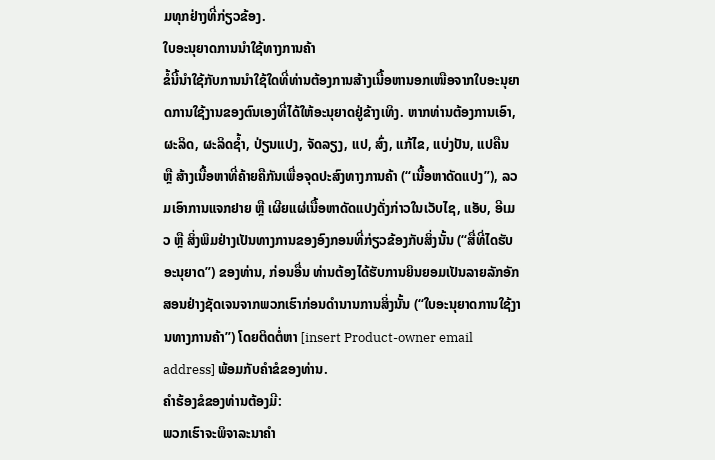ມທຸກຢ່າງທີ່ກ່ຽວຂ້ອງ.
ໃບອະນຸຍາດການນຳໃຊ້ທາງການຄ້າ
ຂໍ້ນີ້ນຳໃຊ້ກັບການນຳໃຊ້ໃດທີ່ທ່ານຕ້ອງການສ້າງເນື້ອຫານອກເໜືອຈາກໃບອະນຸຍາດການໃຊ້ງານຂອງຕົນເອງທີ່ໄດ້ໃຫ້ອະນຸຍາດຢູ່ຂ້າງເທິງ. ຫາກທ່ານຕ້ອງການເອົາ, ຜະລິດ, ຜະລິດຊ້ຳ, ປ່ຽນແປງ, ຈັດລຽງ, ແປ, ສົ່ງ, ແກ້ໄຂ, ແບ່ງປັນ, ແປຄືນ ຫຼື ສ້າງເນື້ອຫາທີ່ຄ້າຍຄືກັນເພື່ອຈຸດປະສົງທາງການຄ້າ (“ເນື້ອຫາດັດແປງ”), ລວມເອົາການແຈກຢາຍ ຫຼື ເຜີຍແຜ່ເນື້ອຫາດັດແປງດັ່ງກ່າວໃນເວັບໄຊ, ແອັບ, ອີເມວ ຫຼື ສິ່ງພິມຢ່າງເປັນທາງການຂອງອົງກອນທີ່ກ່ຽວຂ້ອງກັບສິ່ງນັ້ນ (“ສື່ທີ່ໄດຮັບອະນຸຍາດ”) ຂອງທ່ານ, ກ່ອນອື່ນ ທ່ານຕ້ອງໄດ້ຮັບການຍິນຍອມເປັນລາຍລັກອັກສອນຢ່າງຊັດເຈນຈາກພວກເຮົາກ່ອນດຳນານການສິ່ງນັ້ນ (“ໃບອະນຸຍາດການໃຊ້ງານທາງການຄ້າ”) ໂດຍຕິດຕໍ່ຫາ [insert Product-owner email address] ພ້ອມກັບຄຳຂໍຂອງທ່ານ.
ຄຳຮ້ອງຂໍຂອງທ່ານຕ້ອງມີ:
ພວກເຮົາຈະພິຈາລະນາຄຳ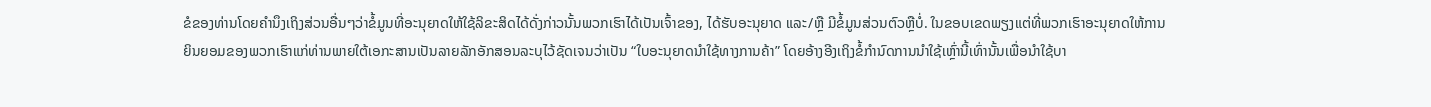ຂໍຂອງທ່ານໂດຍຄຳນຶງເຖິງສ່ວນອື່ນໆວ່າຂໍ້ມູນທີ່ອະນຸຍາດໃຫ້ໃຊ້ລິຂະສິດໄດ້ດັ່ງກ່າວນັ້ນພວກເຮົາໄດ້ເປັນເຈົ້າຂອງ, ໄດ້ຮັບອະນຸຍາດ ແລະ/ຫຼື ມີຂໍ້ມູນສ່ວນຕົວຫຼືບໍ່. ໃນຂອບເຂດພຽງແຕ່ທີ່ພວກເຮົາອະນຸຍາດໃຫ້ການຍິນຍອມຂອງພວກເຮົາແກ່ທ່ານພາຍໃຕ້ເອກະສານເປັນລາຍລັກອັກສອນລະບຸໄວ້ຊັດເຈນວ່າເປັນ “ໃບອະນຸຍາດນຳໃຊ້ທາງການຄ້າ” ໂດຍອ້າງອີງເຖິງຂໍ້ກຳນົດການນຳໃຊ້ເຫຼົ່ານີ້ເທົ່ານັ້ນເພື່ອນຳໃຊ້ບາ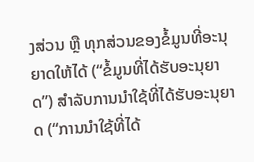ງສ່ວນ ຫຼື ທຸກສ່ວນຂອງຂໍ້ມູນທີ່ອະນຸຍາດໃຫ້ໄດ້ (“ຂໍ້ມູນທີ່ໄດ້ຮັບອະນຸຍາດ”) ສຳລັບການນຳໃຊ້ທີ່ໄດ້ຮັບອະນຸຍາດ (“ການນຳໃຊ້ທີ່ໄດ້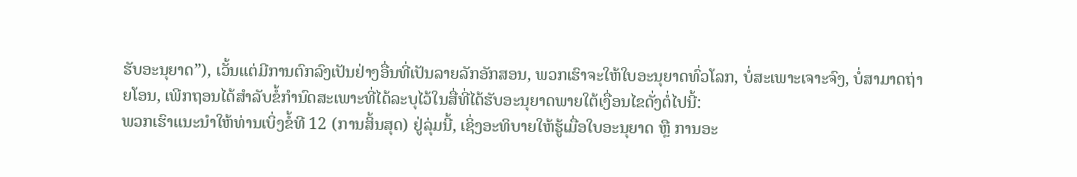ຮັບອະນຸຍາດ”), ເວັ້ນແຕ່ມີການຕົກລົງເປັນຢ່າງອື່ນທີ່ເປັນລາຍລັກອັກສອນ, ພວກເຮົາຈະໃຫ້ໃບອະນຸຍາດທົ່ວໂລກ, ບໍ່ສະເພາະເຈາະຈົງ, ບໍ່ສາມາດຖ່າຍໂອນ, ເພີກຖອນໄດ້ສຳລັບຂໍ້ກຳນົດສະເພາະທີ່ໄດ້ລະບຸໄວ້ໃນສື່ທີ່ໄດ້ຮັບອະນຸຍາດພາຍໃຕ້ເງື່ອນໄຂດັ່ງຕໍ່ໄປນີ້:
ພວກເຮົາແນະນຳໃຫ້ທ່ານເບິ່ງຂໍ້ທີ 12 (ການສິ້ນສຸດ) ຢູ່ລຸ່ມນີ້, ເຊິ່ງອະທິບາຍໃຫ້ຮູ້ເມື່ອໃບອະນຸຍາດ ຫຼື ການອະ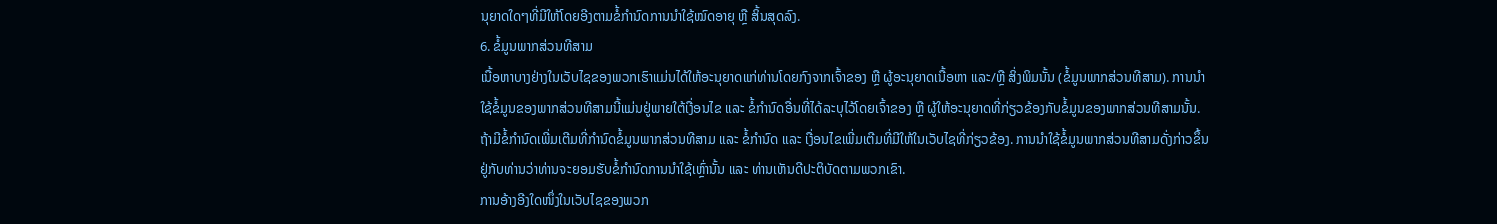ນຸຍາດໃດໆທີ່ມີໃຫ້ໂດຍອີງຕາມຂໍ້ກຳນົດການນຳໃຊ້ໝົດອາຍຸ ຫຼື ສິ້ນສຸດລົງ.
6. ຂໍ້ມູນພາກສ່ວນທີສາມ
ເນື້ອຫາບາງຢ່າງໃນເວັບໄຊຂອງພວກເຮົາແມ່ນໄດ້ໃຫ້ອະນຸຍາດແກ່ທ່ານໂດຍກົງຈາກເຈົ້າຂອງ ຫຼື ຜູ້ອະນຸຍາດເນື້ອຫາ ແລະ/ຫຼື ສິ່ງພິມນັ້ນ (ຂໍ້ມູນພາກສ່ວນທີສາມ). ການນຳໃຊ້ຂໍ້ມູນຂອງພາກສ່ວນທີສາມນີ້ແມ່ນຢູ່ພາຍໃຕ້ເງື່ອນໄຂ ແລະ ຂໍ້ກຳນົດອື່ນທີ່ໄດ້ລະບຸໄວ້ໂດຍເຈົ້າຂອງ ຫຼື ຜູ້ໃຫ້ອະນຸຍາດທີ່ກ່ຽວຂ້ອງກັບຂໍ້ມູນຂອງພາກສ່ວນທີສາມນັ້ນ. ຖ້າມີຂໍ້ກຳນົດເພີ່ມເຕີມທີ່ກຳນົດຂໍ້ມູນພາກສ່ວນທີສາມ ແລະ ຂໍ້ກຳນົດ ແລະ ເງື່ອນໄຂເພີ່ມເຕີມທີ່ມີໃຫ້ໃນເວັບໄຊທີ່ກ່ຽວຂ້ອງ. ການນຳໃຊ້ຂໍ້ມູນພາກສ່ວນທີສາມດັ່ງກ່າວຂຶ້ນຢູ່ກັບທ່ານວ່າທ່ານຈະຍອມຮັບຂໍ້ກຳນົດການນຳໃຊ້ເຫຼົ່ານັ້ນ ແລະ ທ່ານເຫັນດີປະຕິບັດຕາມພວກເຂົາ.
ການອ້າງອີງໃດໜຶ່ງໃນເວັບໄຊຂອງພວກ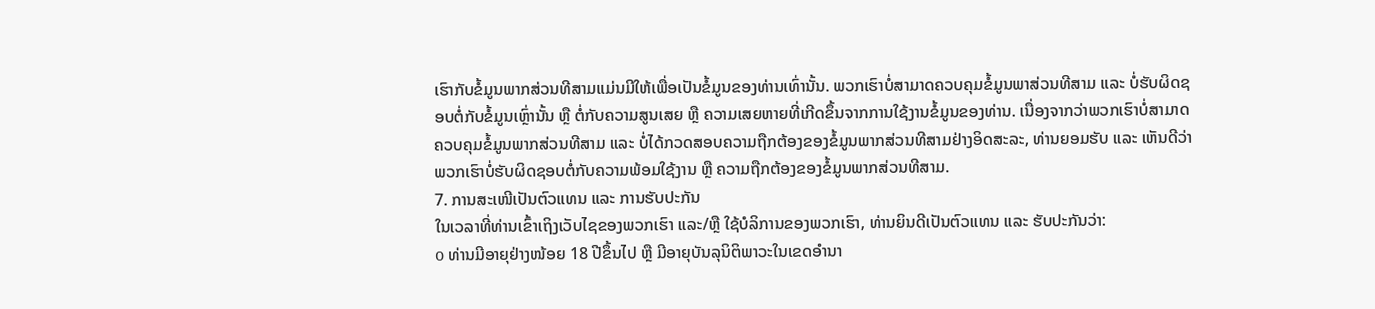ເຮົາກັບຂໍ້ມູນພາກສ່ວນທີສາມແມ່ນມີໃຫ້ເພື່ອເປັນຂໍ້ມູນຂອງທ່ານເທົ່ານັ້ນ. ພວກເຮົາບໍ່ສາມາດຄວບຄຸມຂໍ້ມູນພາສ່ວນທີສາມ ແລະ ບໍ່ຮັບຜິດຊອບຕໍ່ກັບຂໍ້ມູນເຫຼົ່ານັ້ນ ຫຼື ຕໍ່ກັບຄວາມສູນເສຍ ຫຼື ຄວາມເສຍຫາຍທີ່ເກີດຂຶ້ນຈາກການໃຊ້ງານຂໍ້ມູນຂອງທ່ານ. ເນື່ອງຈາກວ່າພວກເຮົາບໍ່ສາມາດຄວບຄຸມຂໍ້ມູນພາກສ່ວນທີສາມ ແລະ ບໍ່ໄດ້ກວດສອບຄວາມຖືກຕ້ອງຂອງຂໍ້ມູນພາກສ່ວນທີສາມຢ່າງອິດສະລະ, ທ່ານຍອມຮັບ ແລະ ເຫັນດີວ່າພວກເຮົາບໍ່ຮັບຜິດຊອບຕໍ່ກັບຄວາມພ້ອມໃຊ້ງານ ຫຼື ຄວາມຖືກຕ້ອງຂອງຂໍ້ມູນພາກສ່ວນທີສາມ.
7. ການສະເໜີເປັນຕົວແທນ ແລະ ການຮັບປະກັນ
ໃນເວລາທີ່ທ່ານເຂົ້າເຖິງເວັບໄຊຂອງພວກເຮົາ ແລະ/ຫຼື ໃຊ້ບໍລິການຂອງພວກເຮົາ, ທ່ານຍິນດີເປັນຕົວແທນ ແລະ ຮັບປະກັນວ່າ:
o ທ່ານມີອາຍຸຢ່າງໜ້ອຍ 18 ປີຂຶ້ນໄປ ຫຼື ມີອາຍຸບັນລຸນິຕິພາວະໃນເຂດອຳນາ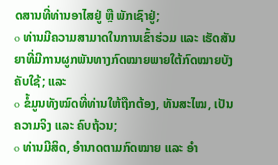ດສານທີ່ທ່ານອາໄສຢູ່ ຫຼື ພັກເຊົາຢູ່;
o ທ່ານມີຄວາມສາມາດໃນການເຂົ້າຮ່ວມ ແລະ ເຮັດສັນຍາທີ່ມີການຜູກພັນທາງກົດໝາຍພາຍໃຕ້ກົດໝາຍບັງຄັບໃຊ້; ແລະ
o ຂໍ້ມູນທັງໝົດທີ່ທ່ານໃຫ້ຖືກຕ້ອງ, ທັນສະໄໝ, ເປັນຄວາມຈິງ ແລະ ຄົບຖ້ວນ;
o ທ່ານມີສິດ, ອຳນາດຕາມກົດໝາຍ ແລະ ອຳ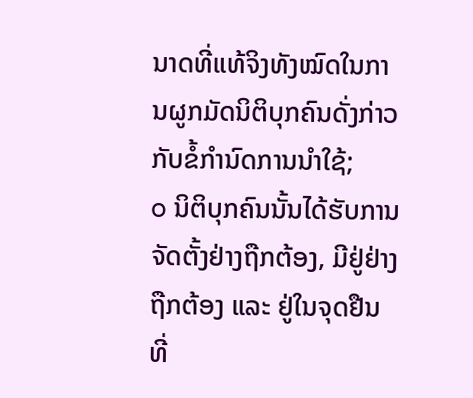ນາດທີ່ແທ້ຈິງທັງໝົດໃນການຜູກມັດນິຕິບຸກຄົນດັ່ງກ່າວກັບຂໍ້ກໍານົດການນຳໃຊ້;
o ນິຕິບຸກຄົນນັ້ນໄດ້ຮັບການຈັດຕັ້ງຢ່າງຖືກຕ້ອງ, ມີຢູ່ຢ່າງຖືກຕ້ອງ ແລະ ຢູ່ໃນຈຸດຢືນທີ່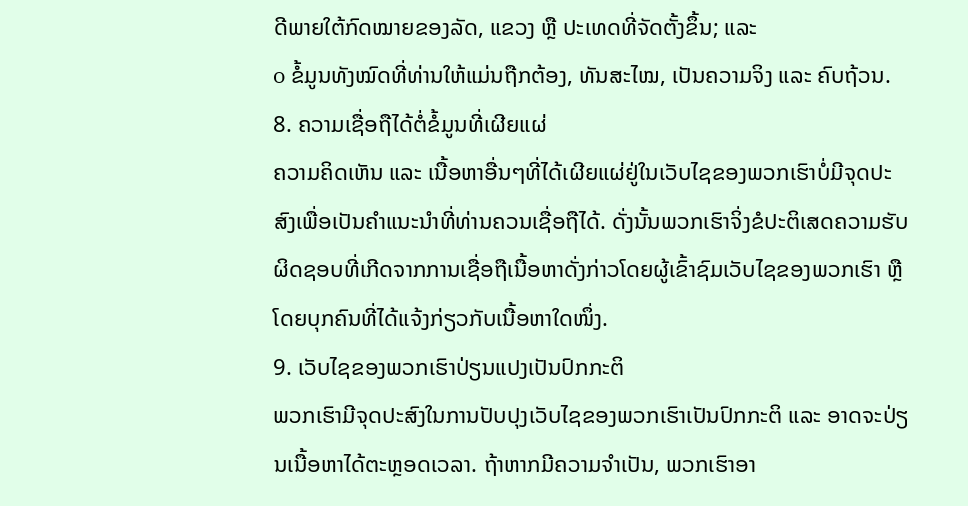ດີພາຍໃຕ້ກົດໝາຍຂອງລັດ, ແຂວງ ຫຼື ປະເທດທີ່ຈັດຕັ້ງຂຶ້ນ; ແລະ
o ຂໍ້ມູນທັງໝົດທີ່ທ່ານໃຫ້ແມ່ນຖືກຕ້ອງ, ທັນສະໄໝ, ເປັນຄວາມຈິງ ແລະ ຄົບຖ້ວນ.
8. ຄວາມເຊື່ອຖືໄດ້ຕໍ່ຂໍ້ມູນທີ່ເຜີຍແຜ່
ຄວາມຄິດເຫັນ ແລະ ເນື້ອຫາອື່ນໆທີ່ໄດ້ເຜີຍແຜ່ຢູ່ໃນເວັບໄຊຂອງພວກເຮົາບໍ່ມີຈຸດປະສົງເພື່ອເປັນຄຳແນະນຳທີ່ທ່ານຄວນເຊື່ອຖືໄດ້. ດັ່ງນັ້ນພວກເຮົາຈິ່ງຂໍປະຕິເສດຄວາມຮັບຜິດຊອບທີ່ເກີດຈາກການເຊື່ອຖືເນື້ອຫາດັ່ງກ່າວໂດຍຜູ້ເຂົ້າຊົມເວັບໄຊຂອງພວກເຮົາ ຫຼື ໂດຍບຸກຄົນທີ່ໄດ້ແຈ້ງກ່ຽວກັບເນື້ອຫາໃດໜຶ່ງ.
9. ເວັບໄຊຂອງພວກເຮົາປ່ຽນແປງເປັນປົກກະຕິ
ພວກເຮົາມີຈຸດປະສົງໃນການປັບປຸງເວັບໄຊຂອງພວກເຮົາເປັນປົກກະຕິ ແລະ ອາດຈະປ່ຽນເນື້ອຫາໄດ້ຕະຫຼອດເວລາ. ຖ້າຫາກມີຄວາມຈຳເປັນ, ພວກເຮົາອາ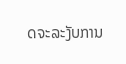ດຈະລະງັບການ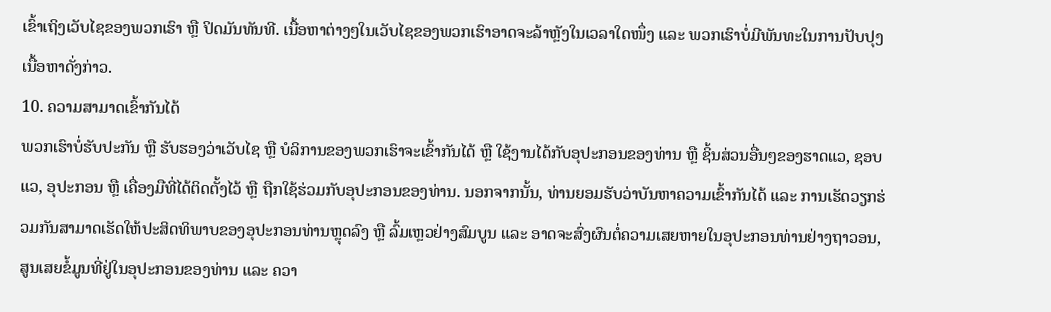ເຂົ້າເຖິງເວັບໄຊຂອງພວກເຮົາ ຫຼື ປິດມັນທັນທີ. ເນື້ອຫາຕ່າງໆໃນເວັບໄຊຂອງພວກເຮົາອາດຈະລ້າຫຼັງໃນເວລາໃດໜຶ່ງ ແລະ ພວກເຮົາບໍ່ມີພັນທະໃນການປັບປຸງເນື້ອຫາດັ່ງກ່າວ.
10. ຄວາມສາມາດເຂົ້າກັນໄດ້
ພວກເຮົາບໍ່ຮັບປະກັນ ຫຼື ຮັບຮອງວ່າເວັບໄຊ ຫຼື ບໍລິການຂອງພວກເຮົາຈະເຂົ້າກັນໄດ້ ຫຼື ໃຊ້ງານໄດ້ກັບອຸປະກອນຂອງທ່ານ ຫຼື ຊິ້ນສ່ວນອື່ນໆຂອງຮາດແວ, ຊອບແວ, ອຸປະກອນ ຫຼື ເຄື່ອງມືທີ່ໄດ້ຕິດຕັ້ງໄວ້ ຫຼື ຖືກໃຊ້ຮ່ວມກັບອຸປະກອນຂອງທ່ານ. ນອກຈາກນັ້ນ, ທ່ານຍອມຮັບວ່າບັນຫາຄວາມເຂົ້າກັນໄດ້ ແລະ ການເຮັດວຽກຮ່ວມກັນສາມາດເຮັດໃຫ້ປະສິດທິພາບຂອງອຸປະກອນທ່ານຫຼຸດລົງ ຫຼື ລົ້ມເຫຼວຢ່າງສົມບູນ ແລະ ອາດຈະສົ່ງຜົນຕໍ່ຄວາມເສຍຫາຍໃນອຸປະກອນທ່ານຢ່າງຖາວອນ, ສູນເສຍຂໍ້ມູນທີ່ຢູ່ໃນອຸປະກອນຂອງທ່ານ ແລະ ຄວາ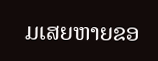ມເສຍຫາຍຂອ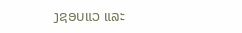ງຊອບແວ ແລະ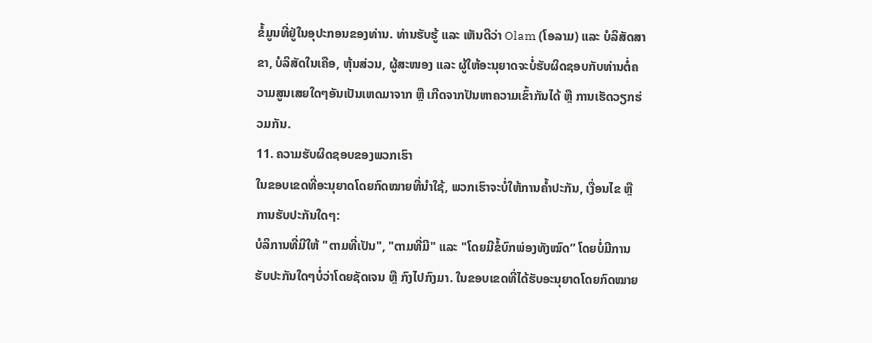ຂໍ້ມູນທີ່ຢູ່ໃນອຸປະກອນຂອງທ່ານ. ທ່ານຮັບຮູ້ ແລະ ເຫັນດີວ່າ Olam (ໂອລາມ) ແລະ ບໍລິສັດສາຂາ, ບໍລິສັດໃນເຄືອ, ຫຸ້ນສ່ວນ, ຜູ້ສະໜອງ ແລະ ຜູ້ໃຫ້ອະນຸຍາດຈະບໍ່ຮັບຜິດຊອບກັບທ່ານຕໍ່ຄວາມສູນເສຍໃດໆອັນເປັນເຫດມາຈາກ ຫຼື ເກີດຈາກປັນຫາຄວາມເຂົ້າກັນໄດ້ ຫຼື ການເຮັດວຽກຮ່ວມກັນ.
11. ຄວາມຮັບຜິດຊອບຂອງພວກເຮົາ
ໃນຂອບເຂດທີ່ອະນຸຍາດໂດຍກົດໝາຍທີ່ນຳໃຊ້, ພວກເຮົາຈະບໍ່ໃຫ້ການຄ້ຳປະກັນ, ເງື່ອນໄຂ ຫຼື ການຮັບປະກັນໃດໆ:
ບໍລິການທີ່ມີໃຫ້ "ຕາມທີ່ເປັນ", "ຕາມທີ່ມີ" ແລະ "ໂດຍມີຂໍ້ບົກພ່ອງທັງໝົດ” ໂດຍບໍ່ມີການຮັບປະກັນໃດໆບໍ່ວ່າໂດຍຊັດເຈນ ຫຼື ກົງໄປກົງມາ. ໃນຂອບເຂດທີ່ໄດ້ຮັບອະນຸຍາດໂດຍກົດໝາຍ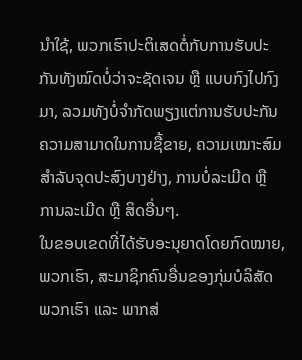ນຳໃຊ້, ພວກເຮົາປະຕິເສດຕໍ່ກັບການຮັບປະກັນທັງໝົດບໍ່ວ່າຈະຊັດເຈນ ຫຼື ແບບກົງໄປກົງມາ, ລວມທັງບໍ່ຈຳກັດພຽງແຕ່ການຮັບປະກັນຄວາມສາມາດໃນການຊື້ຂາຍ, ຄວາມເໝາະສົມສຳລັບຈຸດປະສົງບາງຢ່າງ, ການບໍ່ລະເມີດ ຫຼື ການລະເມີດ ຫຼື ສິດອື່ນໆ.
ໃນຂອບເຂດທີ່ໄດ້ຮັບອະນຸຍາດໂດຍກົດໝາຍ, ພວກເຮົາ, ສະມາຊິກຄົນອື່ນຂອງກຸ່ມບໍລິສັດພວກເຮົາ ແລະ ພາກສ່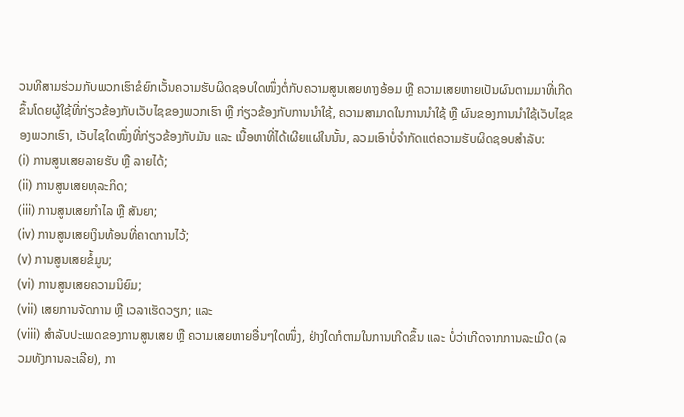ວນທີສາມຮ່ວມກັບພວກເຮົາຂໍຍົກເວັ້ນຄວາມຮັບຜິດຊອບໃດໜຶ່ງຕໍ່ກັບຄວາມສູນເສຍທາງອ້ອມ ຫຼື ຄວາມເສຍຫາຍເປັນຜົນຕາມມາທີ່ເກີດຂຶ້ນໂດຍຜູ້ໃຊ້ທີ່ກ່ຽວຂ້ອງກັບເວັບໄຊຂອງພວກເຮົາ ຫຼື ກ່ຽວຂ້ອງກັບການນຳໃຊ້, ຄວາມສາມາດໃນການນຳໃຊ້ ຫຼື ຜົນຂອງການນຳໃຊ້ເວັບໄຊຂອງພວກເຮົາ, ເວັບໄຊໃດໜຶ່ງທີ່ກ່ຽວຂ້ອງກັບມັນ ແລະ ເນື້ອຫາທີ່ໄດ້ເຜີຍແຜ່ໃນນັ້ນ, ລວມເອົາບໍ່ຈຳກັດແຕ່ຄວາມຮັບຜິດຊອບສຳລັບ:
(i) ການສູນເສຍລາຍຮັບ ຫຼື ລາຍໄດ້;
(ii) ການສູນເສຍທຸລະກິດ;
(iii) ການສູນເສຍກຳໄລ ຫຼື ສັນຍາ;
(iv) ການສູນເສຍເງິນທ້ອນທີ່ຄາດການໄວ້;
(v) ການສູນເສຍຂໍ້ມູນ;
(vi) ການສູນເສຍຄວາມນິຍົມ;
(vii) ເສຍການຈັດການ ຫຼື ເວລາເຮັດວຽກ; ແລະ
(viii) ສຳລັບປະເພດຂອງການສູນເສຍ ຫຼື ຄວາມເສຍຫາຍອື່ນໆໃດໜຶ່ງ, ຢ່າງໃດກໍຕາມໃນການເກີດຂຶ້ນ ແລະ ບໍ່ວ່າເກີດຈາກການລະເມີດ (ລວມທັງການລະເລີຍ), ກາ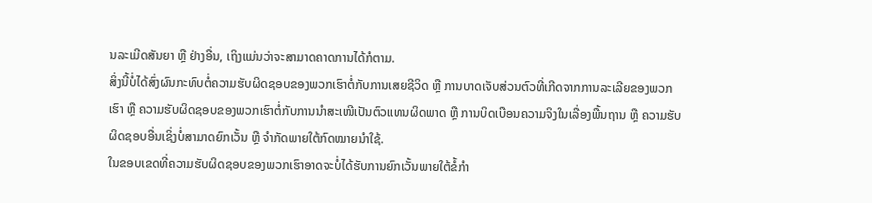ນລະເມີດສັນຍາ ຫຼື ຢ່າງອື່ນ, ເຖິງແມ່ນວ່າຈະສາມາດຄາດການໄດ້ກໍຕາມ.
ສິ່ງນີ້ບໍ່ໄດ້ສົ່ງຜົນກະທົບຕໍ່ຄວາມຮັບຜິດຊອບຂອງພວກເຮົາຕໍ່ກັບການເສຍຊີວິດ ຫຼື ການບາດເຈັບສ່ວນຕົວທີ່ເກີດຈາກການລະເລີຍຂອງພວກເຮົາ ຫຼື ຄວາມຮັບຜິດຊອບຂອງພວກເຮົາຕໍ່ກັບການນຳສະເໜີເປັນຕົວແທນຜິດພາດ ຫຼື ການບິດເບືອນຄວາມຈິງໃນເລື່ອງພື້ນຖານ ຫຼື ຄວາມຮັບຜິດຊອບອື່ນເຊິ່ງບໍ່ສາມາດຍົກເວັ້ນ ຫຼື ຈຳກັດພາຍໃຕ້ກົດໝາຍນຳໃຊ້.
ໃນຂອບເຂດທີ່ຄວາມຮັບຜິດຊອບຂອງພວກເຮົາອາດຈະບໍ່ໄດ້ຮັບການຍົກເວັ້ນພາຍໃຕ້ຂໍ້ກໍາ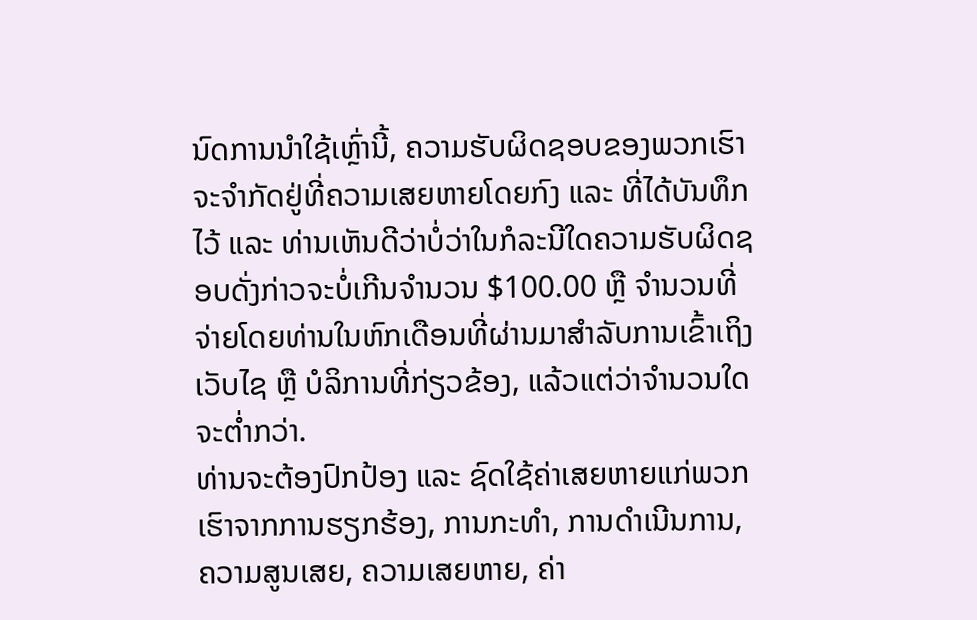ນົດການນຳໃຊ້ເຫຼົ່ານີ້, ຄວາມຮັບຜິດຊອບຂອງພວກເຮົາຈະຈຳກັດຢູ່ທີ່ຄວາມເສຍຫາຍໂດຍກົງ ແລະ ທີ່ໄດ້ບັນທຶກໄວ້ ແລະ ທ່ານເຫັນດີວ່າບໍ່ວ່າໃນກໍລະນີໃດຄວາມຮັບຜິດຊອບດັ່ງກ່າວຈະບໍ່ເກີນຈຳນວນ $100.00 ຫຼື ຈຳນວນທີ່ຈ່າຍໂດຍທ່ານໃນຫົກເດືອນທີ່ຜ່ານມາສຳລັບການເຂົ້າເຖິງເວັບໄຊ ຫຼື ບໍລິການທີ່ກ່ຽວຂ້ອງ, ແລ້ວແຕ່ວ່າຈຳນວນໃດຈະຕ່ຳກວ່າ.
ທ່ານຈະຕ້ອງປົກປ້ອງ ແລະ ຊົດໃຊ້ຄ່າເສຍຫາຍແກ່ພວກເຮົາຈາກການຮຽກຮ້ອງ, ການກະທຳ, ການດຳເນີນການ, ຄວາມສູນເສຍ, ຄວາມເສຍຫາຍ, ຄ່າ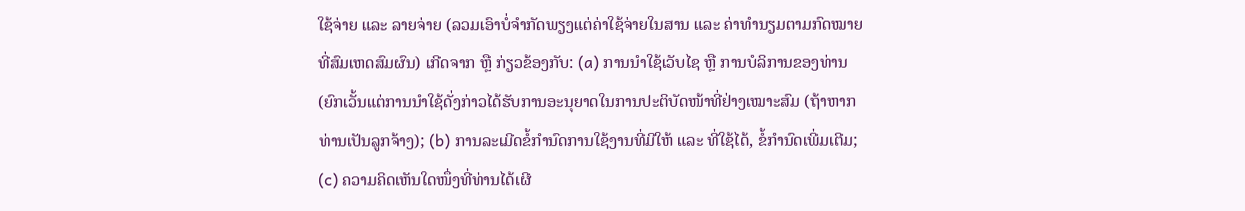ໃຊ້ຈ່າຍ ແລະ ລາຍຈ່າຍ (ລວມເອົາບໍ່ຈຳກັດພຽງແຕ່ຄ່າໃຊ້ຈ່າຍໃນສານ ແລະ ຄ່າທຳນຽມຕາມກົດໝາຍທີ່ສົມເຫດສົມຜົນ) ເກີດຈາກ ຫຼື ກ່ຽວຂ້ອງກັບ: (a) ການນຳໃຊ້ເວັບໄຊ ຫຼື ການບໍລິການຂອງທ່ານ (ຍົກເວັ້ນແຕ່ການນຳໃຊ້ດັ່ງກ່າວໄດ້ຮັບການອະນຸຍາດໃນການປະຕິບັດໜ້າທີ່ຢ່າງເໝາະສົມ (ຖ້າຫາກທ່ານເປັນລູກຈ້າງ); (b) ການລະເມີດຂໍ້ກຳນົດການໃຊ້ງານທີ່ມີໃຫ້ ແລະ ທີ່ໃຊ້ໄດ້, ຂໍ້ກຳນົດເພີ່ມເຕີມ; (c) ຄວາມຄິດເຫັນໃດໜຶ່ງທີ່ທ່ານໄດ້ເຜີ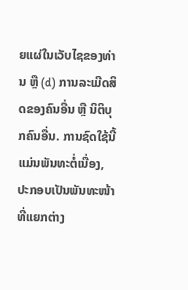ຍແຜ່ໃນເວັບໄຊຂອງທ່ານ ຫຼື (d) ການລະເມີດສິດຂອງຄົນອື່ນ ຫຼື ນິຕິບຸກຄົນອື່ນ. ການຊົດໃຊ້ນີ້ແມ່ນພັນທະຕໍ່ເນື່ອງ, ປະກອບເປັນພັນທະໜ້າທີ່ແຍກຕ່າງ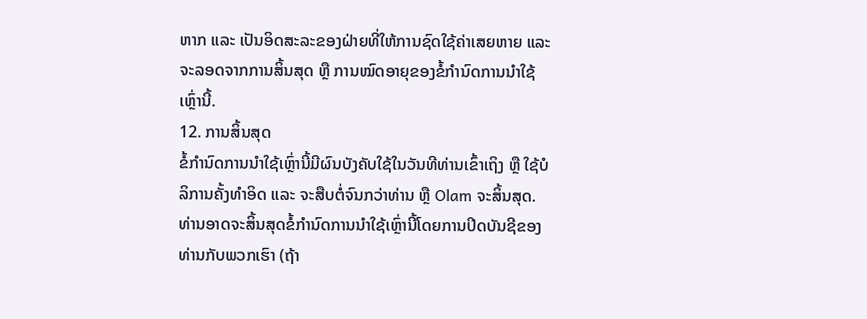ຫາກ ແລະ ເປັນອິດສະລະຂອງຝ່າຍທີ່ໃຫ້ການຊົດໃຊ້ຄ່າເສຍຫາຍ ແລະ ຈະລອດຈາກການສິ້ນສຸດ ຫຼື ການໝົດອາຍຸຂອງຂໍ້ກໍານົດການນຳໃຊ້ເຫຼົ່ານີ້.
12. ການສິ້ນສຸດ
ຂໍ້ກໍານົດການນຳໃຊ້ເຫຼົ່ານີ້ມີຜົນບັງຄັບໃຊ້ໃນວັນທີທ່ານເຂົ້າເຖິງ ຫຼື ໃຊ້ບໍລິການຄັ້ງທຳອິດ ແລະ ຈະສືບຕໍ່ຈົນກວ່າທ່ານ ຫຼື Olam ຈະສິ້ນສຸດ. ທ່ານອາດຈະສິ້ນສຸດຂໍ້ກໍານົດການນຳໃຊ້ເຫຼົ່ານີ້ໂດຍການປິດບັນຊີຂອງທ່ານກັບພວກເຮົາ (ຖ້າ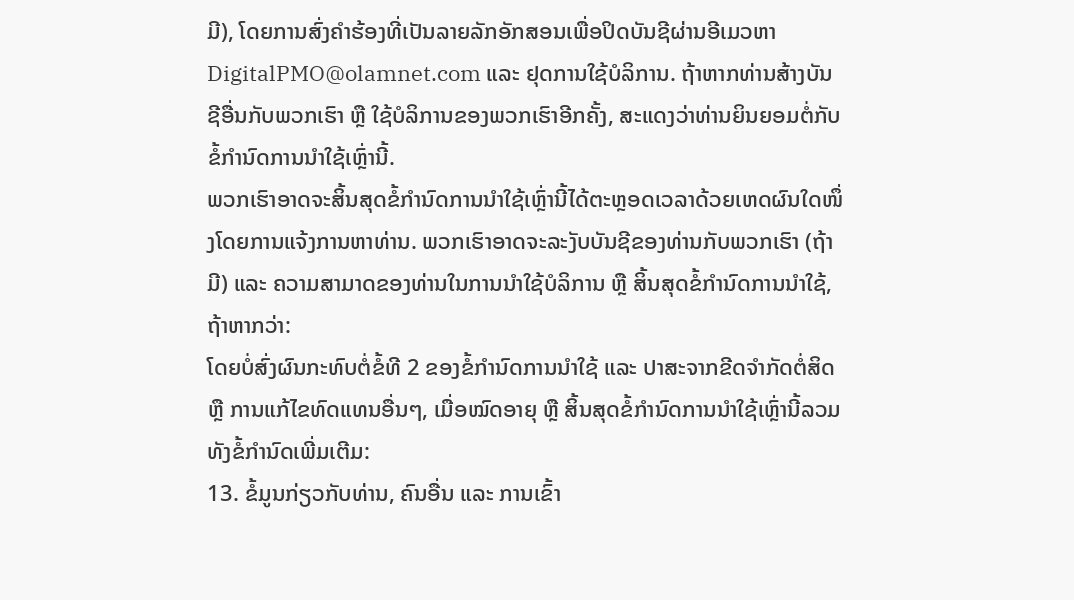ມີ), ໂດຍການສົ່ງຄຳຮ້ອງທີ່ເປັນລາຍລັກອັກສອນເພື່ອປິດບັນຊີຜ່ານອີເມວຫາ DigitalPMO@olamnet.com ແລະ ຢຸດການໃຊ້ບໍລິການ. ຖ້າຫາກທ່ານສ້າງບັນຊີອື່ນກັບພວກເຮົາ ຫຼື ໃຊ້ບໍລິການຂອງພວກເຮົາອີກຄັ້ງ, ສະແດງວ່າທ່ານຍິນຍອມຕໍ່ກັບຂໍ້ກໍານົດການນຳໃຊ້ເຫຼົ່ານີ້.
ພວກເຮົາອາດຈະສິ້ນສຸດຂໍ້ກໍານົດການນຳໃຊ້ເຫຼົ່ານີ້ໄດ້ຕະຫຼອດເວລາດ້ວຍເຫດຜົນໃດໜຶ່ງໂດຍການແຈ້ງການຫາທ່ານ. ພວກເຮົາອາດຈະລະງັບບັນຊີຂອງທ່ານກັບພວກເຮົາ (ຖ້າມີ) ແລະ ຄວາມສາມາດຂອງທ່ານໃນການນຳໃຊ້ບໍລິການ ຫຼື ສິ້ນສຸດຂໍ້ກໍານົດການນຳໃຊ້, ຖ້າຫາກວ່າ:
ໂດຍບໍ່ສົ່ງຜົນກະທົບຕໍ່ຂໍ້ທີ 2 ຂອງຂໍ້ກໍານົດການນຳໃຊ້ ແລະ ປາສະຈາກຂີດຈຳກັດຕໍ່ສິດ ຫຼື ການແກ້ໄຂທົດແທນອື່ນໆ, ເມື່ອໝົດອາຍຸ ຫຼື ສິ້ນສຸດຂໍ້ກໍານົດການນຳໃຊ້ເຫຼົ່ານີ້ລວມທັງຂໍ້ກຳນົດເພີ່ມເຕີມ:
13. ຂໍ້ມູນກ່ຽວກັບທ່ານ, ຄົນອື່ນ ແລະ ການເຂົ້າ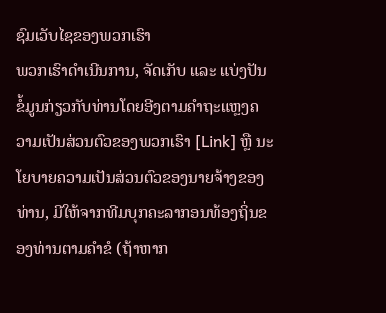ຊົມເວັບໄຊຂອງພວກເຮົາ
ພວກເຮົາດຳເນີນການ, ຈັດເກັບ ແລະ ແບ່ງປັນຂໍ້ມູນກ່ຽວກັບທ່ານໂດຍອີງຕາມຄຳຖະແຫຼງຄວາມເປັນສ່ວນຕົວຂອງພວກເຮົາ [Link] ຫຼື ນະໂຍບາຍຄວາມເປັນສ່ວນຕົວຂອງນາຍຈ້າງຂອງທ່ານ, ມີໃຫ້ຈາກທີມບຸກຄະລາກອນທ້ອງຖິ່ນຂອງທ່ານຕາມຄຳຂໍ (ຖ້າຫາກ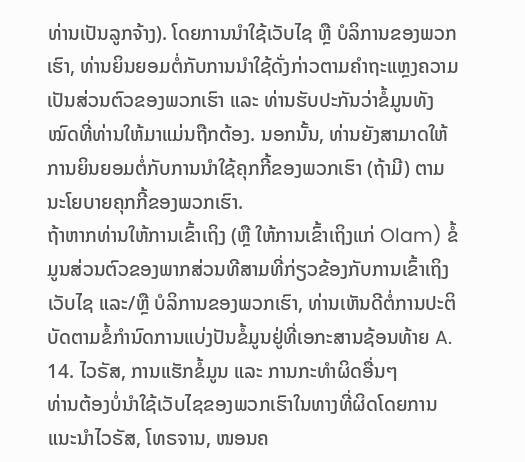ທ່ານເປັນລູກຈ້າງ). ໂດຍການນຳໃຊ້ເວັບໄຊ ຫຼື ບໍລິການຂອງພວກເຮົາ, ທ່ານຍິນຍອມຕໍ່ກັບການນຳໃຊ້ດັ່ງກ່າວຕາມຄຳຖະແຫຼງຄວາມເປັນສ່ວນຕົວຂອງພວກເຮົາ ແລະ ທ່ານຮັບປະກັນວ່າຂໍ້ມູນທັງໝົດທີ່ທ່ານໃຫ້ມາແມ່ນຖືກຕ້ອງ. ນອກນັ້ນ, ທ່ານຍັງສາມາດໃຫ້ການຍິນຍອມຕໍ່ກັບການນຳໃຊ້ຄຸກກີ້ຂອງພວກເຮົາ (ຖ້າມີ) ຕາມນະໂຍບາຍຄຸກກີ້ຂອງພວກເຮົາ.
ຖ້າຫາກທ່ານໃຫ້ການເຂົ້າເຖິງ (ຫຼື ໃຫ້ການເຂົ້າເຖິງແກ່ Olam) ຂໍ້ມູນສ່ວນຕົວຂອງພາກສ່ວນທີສາມທີ່ກ່ຽວຂ້ອງກັບການເຂົ້າເຖິງເວັບໄຊ ແລະ/ຫຼື ບໍລິການຂອງພວກເຮົາ, ທ່ານເຫັນດີຕໍ່ການປະຕິບັດຕາມຂໍ້ກຳນົດການແບ່ງປັນຂໍ້ມູນຢູ່ທີ່ເອກະສານຊ້ອນທ້າຍ A.
14. ໄວຣັສ, ການແຮັກຂໍ້ມູນ ແລະ ການກະທຳຜິດອື່ນໆ
ທ່ານຕ້ອງບໍ່ນຳໃຊ້ເວັບໄຊຂອງພວກເຮົາໃນທາງທີ່ຜິດໂດຍການແນະນຳໄວຣັສ, ໂທຣຈານ, ໜອນຄ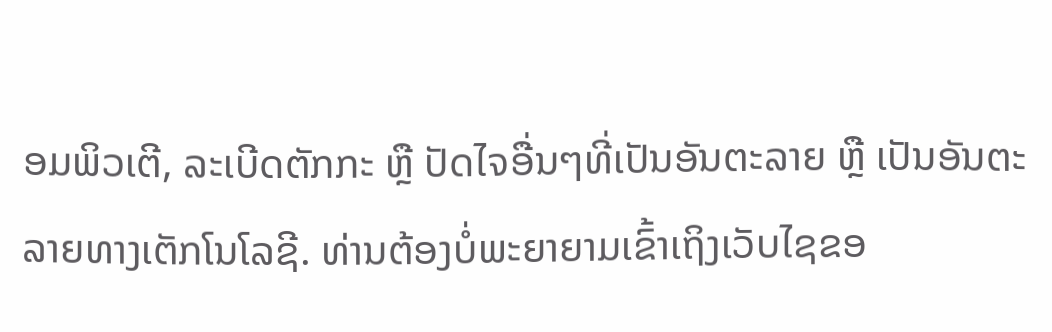ອມພິວເຕີ, ລະເບີດຕັກກະ ຫຼື ປັດໄຈອື່ນໆທີ່ເປັນອັນຕະລາຍ ຫຼື ເປັນອັນຕະລາຍທາງເຕັກໂນໂລຊີ. ທ່ານຕ້ອງບໍ່ພະຍາຍາມເຂົ້າເຖິງເວັບໄຊຂອ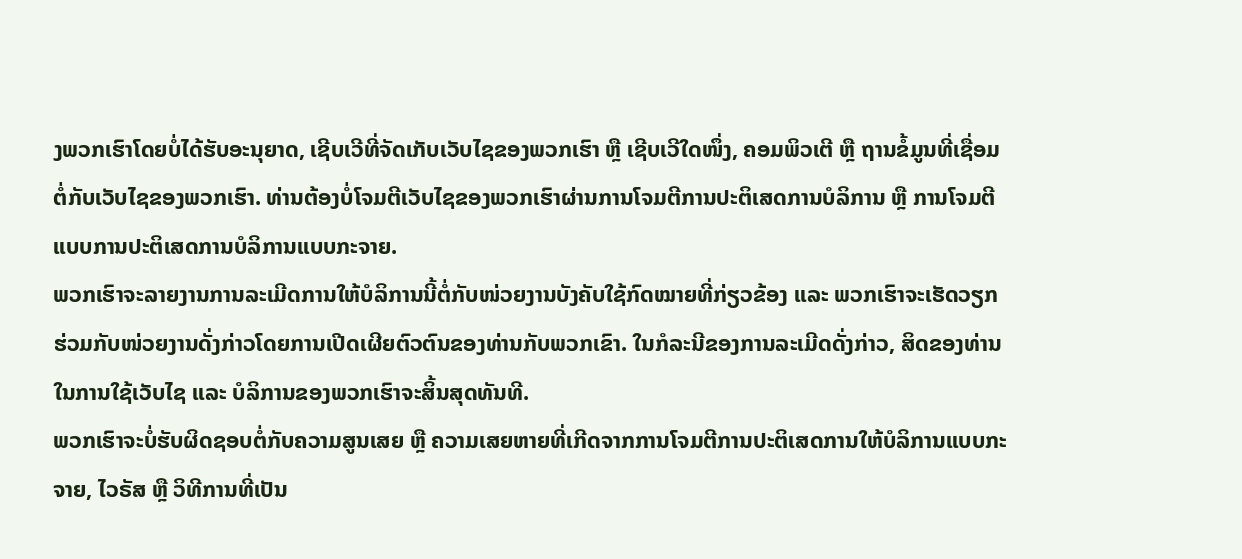ງພວກເຮົາໂດຍບໍ່ໄດ້ຮັບອະນຸຍາດ, ເຊີບເວີທີ່ຈັດເກັບເວັບໄຊຂອງພວກເຮົາ ຫຼື ເຊີບເວີໃດໜຶ່ງ, ຄອມພິວເຕີ ຫຼື ຖານຂໍ້ມູນທີ່ເຊື່ອມຕໍ່ກັບເວັບໄຊຂອງພວກເຮົາ. ທ່ານຕ້ອງບໍ່ໂຈມຕີເວັບໄຊຂອງພວກເຮົາຜ່ານການໂຈມຕີການປະຕິເສດການບໍລິການ ຫຼື ການໂຈມຕີແບບການປະຕິເສດການບໍລິການແບບກະຈາຍ.
ພວກເຮົາຈະລາຍງານການລະເມີດການໃຫ້ບໍລິການນີ້ຕໍ່ກັບໜ່ວຍງານບັງຄັບໃຊ້ກົດໝາຍທີ່ກ່ຽວຂ້ອງ ແລະ ພວກເຮົາຈະເຮັດວຽກຮ່ວມກັບໜ່ວຍງານດັ່ງກ່າວໂດຍການເປີດເຜີຍຕົວຕົນຂອງທ່ານກັບພວກເຂົາ. ໃນກໍລະນີຂອງການລະເມີດດັ່ງກ່າວ, ສິດຂອງທ່ານໃນການໃຊ້ເວັບໄຊ ແລະ ບໍລິການຂອງພວກເຮົາຈະສິ້ນສຸດທັນທີ.
ພວກເຮົາຈະບໍ່ຮັບຜິດຊອບຕໍ່ກັບຄວາມສູນເສຍ ຫຼື ຄວາມເສຍຫາຍທີ່ເກີດຈາກການໂຈມຕີການປະຕິເສດການໃຫ້ບໍລິການແບບກະຈາຍ, ໄວຣັສ ຫຼື ວິທີການທີ່ເປັນ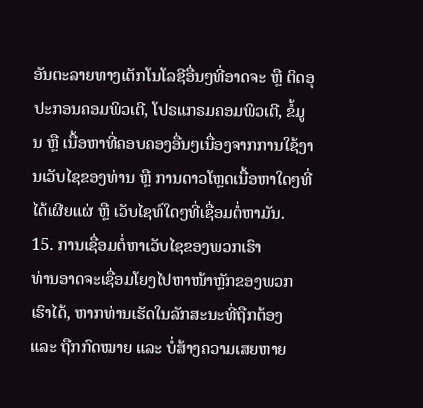ອັນຕະລາຍທາງເຕັກໂນໂລຊີອື່ນໆທີ່ອາດຈະ ຫຼື ຕິດອຸປະກອນຄອມພິວເຕີ, ໂປຣແກຣມຄອມພິວເຕີ, ຂໍ້ມູນ ຫຼື ເນື້ອຫາທີ່ຄອບຄອງອື່ນໆເນື່ອງຈາກການໃຊ້ງານເວັບໄຊຂອງທ່ານ ຫຼື ການດາວໂຫຼດເນື້ອຫາໃດໆທີ່ໄດ້ເຜີຍແຜ່ ຫຼື ເວັບໄຊທ໌ໃດໆທີ່ເຊື່ອມຕໍ່ຫາມັນ.
15. ການເຊື່ອມຕໍ່ຫາເວັບໄຊຂອງພວກເຮົາ
ທ່ານອາດຈະເຊື່ອມໂຍງໄປຫາໜ້າຫຼັກຂອງພວກເຮົາໄດ້, ຫາກທ່ານເຮັດໃນລັກສະນະທີ່ຖືກຕ້ອງ ແລະ ຖືກກົດໝາຍ ແລະ ບໍ່ສ້າງຄວາມເສຍຫາຍ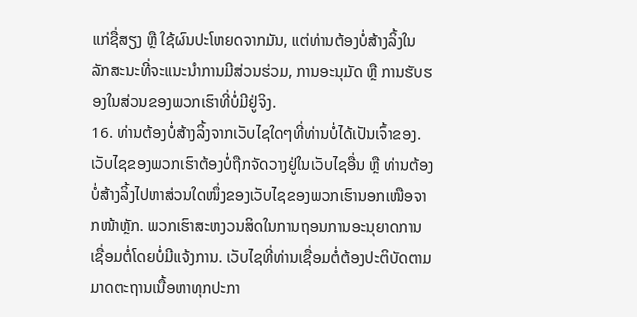ແກ່ຊື່ສຽງ ຫຼື ໃຊ້ຜົນປະໂຫຍດຈາກມັນ, ແຕ່ທ່ານຕ້ອງບໍ່ສ້າງລິ້ງໃນລັກສະນະທີ່ຈະແນະນຳການມີສ່ວນຮ່ວມ, ການອະນຸມັດ ຫຼື ການຮັບຮອງໃນສ່ວນຂອງພວກເຮົາທີ່ບໍ່ມີຢູ່ຈິງ.
16. ທ່ານຕ້ອງບໍ່ສ້າງລິ້ງຈາກເວັບໄຊໃດໆທີ່ທ່ານບໍ່ໄດ້ເປັນເຈົ້າຂອງ.
ເວັບໄຊຂອງພວກເຮົາຕ້ອງບໍ່ຖືກຈັດວາງຢູ່ໃນເວັບໄຊອື່ນ ຫຼື ທ່ານຕ້ອງບໍ່ສ້າງລິ້ງໄປຫາສ່ວນໃດໜຶ່ງຂອງເວັບໄຊຂອງພວກເຮົານອກເໜືອຈາກໜ້າຫຼັກ. ພວກເຮົາສະຫງວນສິດໃນການຖອນການອະນຸຍາດການເຊື່ອມຕໍ່ໂດຍບໍ່ມີແຈ້ງການ. ເວັບໄຊທີ່ທ່ານເຊື່ອມຕໍ່ຕ້ອງປະຕິບັດຕາມມາດຕະຖານເນື້ອຫາທຸກປະກາ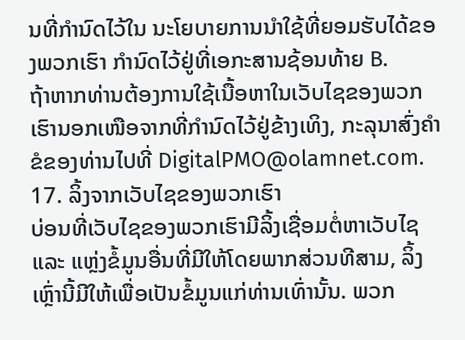ນທີ່ກຳນົດໄວ້ໃນ ນະໂຍບາຍການນຳໃຊ້ທີ່ຍອມຮັບໄດ້ຂອງພວກເຮົາ ກຳນົດໄວ້ຢູ່ທີ່ເອກະສານຊ້ອນທ້າຍ B.
ຖ້າຫາກທ່ານຕ້ອງການໃຊ້ເນື້ອຫາໃນເວັບໄຊຂອງພວກເຮົານອກເໜືອຈາກທີ່ກຳນົດໄວ້ຢູ່ຂ້າງເທິງ, ກະລຸນາສົ່ງຄຳຂໍຂອງທ່ານໄປທີ່ DigitalPMO@olamnet.com.
17. ລິ້ງຈາກເວັບໄຊຂອງພວກເຮົາ
ບ່ອນທີ່ເວັບໄຊຂອງພວກເຮົາມີລິ້ງເຊື່ອມຕໍ່ຫາເວັບໄຊ ແລະ ແຫຼ່ງຂໍ້ມູນອື່ນທີ່ມີໃຫ້ໂດຍພາກສ່ວນທີສາມ, ລິ້ງເຫຼົ່ານີ້ມີໃຫ້ເພື່ອເປັນຂໍ້ມູນແກ່ທ່ານເທົ່ານັ້ນ. ພວກ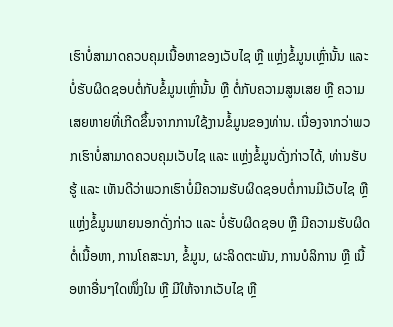ເຮົາບໍ່ສາມາດຄວບຄຸມເນື້ອຫາຂອງເວັບໄຊ ຫຼື ແຫຼ່ງຂໍ້ມູນເຫຼົ່ານັ້ນ ແລະ ບໍ່ຮັບຜິດຊອບຕໍ່ກັບຂໍ້ມູນເຫຼົ່ານັ້ນ ຫຼື ຕໍ່ກັບຄວາມສູນເສຍ ຫຼື ຄວາມເສຍຫາຍທີ່ເກີດຂຶ້ນຈາກການໃຊ້ງານຂໍ້ມູນຂອງທ່ານ. ເນື່ອງຈາກວ່າພວກເຮົາບໍ່ສາມາດຄວບຄຸມເວັບໄຊ ແລະ ແຫຼ່ງຂໍ້ມູນດັ່ງກ່າວໄດ້, ທ່ານຮັບຮູ້ ແລະ ເຫັນດີວ່າພວກເຮົາບໍ່ມີຄວາມຮັບຜິດຊອບຕໍ່ການມີເວັບໄຊ ຫຼື ແຫຼ່ງຂໍ້ມູນພາຍນອກດັ່ງກ່າວ ແລະ ບໍ່ຮັບຜິດຊອບ ຫຼື ມີຄວາມຮັບຜິດຕໍ່ເນື້ອຫາ, ການໂຄສະນາ, ຂໍ້ມູນ, ຜະລິດຕະພັນ, ການບໍລິການ ຫຼື ເນື້ອຫາອື່ນໆໃດໜຶ່ງໃນ ຫຼື ມີໃຫ້ຈາກເວັບໄຊ ຫຼື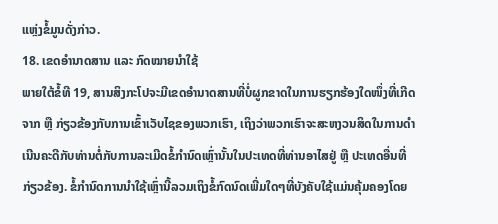ແຫຼ່ງຂໍ້ມູນດັ່ງກ່າວ.
18. ເຂດອຳນາດສານ ແລະ ກົດໝາຍນຳໃຊ້
ພາຍໃຕ້ຂໍ້ທີ 19, ສານສິງກະໂປຈະມີເຂດອຳນາດສານທີ່ບໍ່ຜູກຂາດໃນການຮຽກຮ້ອງໃດໜຶ່ງທີ່ເກີດຈາກ ຫຼື ກ່ຽວຂ້ອງກັບການເຂົ້າເວັບໄຊຂອງພວກເຮົາ, ເຖິງວ່າພວກເຮົາຈະສະຫງວນສິດໃນການດຳເນີນຄະດີກັບທ່ານຕໍ່ກັບການລະເມີດຂໍ້ກຳນົດເຫຼົ່ານັ້ນໃນປະເທດທີ່ທ່ານອາໄສຢູ່ ຫຼື ປະເທດອື່ນທີ່ກ່ຽວຂ້ອງ. ຂໍ້ກໍານົດການນຳໃຊ້ເຫຼົ່ານີ້ລວມເຖິງຂໍ້ກົດນົດເພີ່ມໃດໆທີ່ບັງຄັບໃຊ້ແມ່ນຄຸ້ມຄອງໂດຍ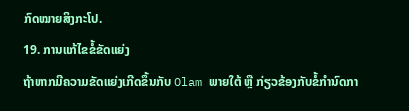ກົດໝາຍສິງກະໂປ.
19. ການແກ້ໄຂຂໍ້ຂັດແຍ່ງ
ຖ້າຫາກມີຄວາມຂັດແຍ່ງເກີດຂຶ້ນກັບ Olam ພາຍໃຕ້ ຫຼື ກ່ຽວຂ້ອງກັບຂໍ້ກໍານົດກາ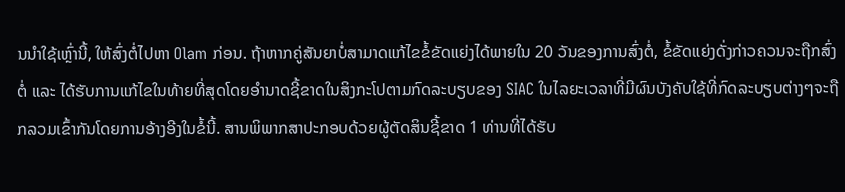ນນຳໃຊ້ເຫຼົ່ານີ້, ໃຫ້ສົ່ງຕໍ່ໄປຫາ Olam ກ່ອນ. ຖ້າຫາກຄູ່ສັນຍາບໍ່ສາມາດແກ້ໄຂຂໍ້ຂັດແຍ່ງໄດ້ພາຍໃນ 20 ວັນຂອງການສົ່ງຕໍ່, ຂໍ້ຂັດແຍ່ງດັ່ງກ່າວຄວນຈະຖືກສົ່ງຕໍ່ ແລະ ໄດ້ຮັບການແກ້ໄຂໃນທ້າຍທີ່ສຸດໂດຍອຳນາດຊີ້ຂາດໃນສິງກະໂປຕາມກົດລະບຽບຂອງ SIAC ໃນໄລຍະເວລາທີ່ມີຜົນບັງຄັບໃຊ້ທີ່ກົດລະບຽບຕ່າງໆຈະຖືກລວມເຂົ້າກັນໂດຍການອ້າງອີງໃນຂໍ້ນີ້. ສານພິພາກສາປະກອບດ້ວຍຜູ້ຕັດສິນຊີ້ຂາດ 1 ທ່ານທີ່ໄດ້ຮັບ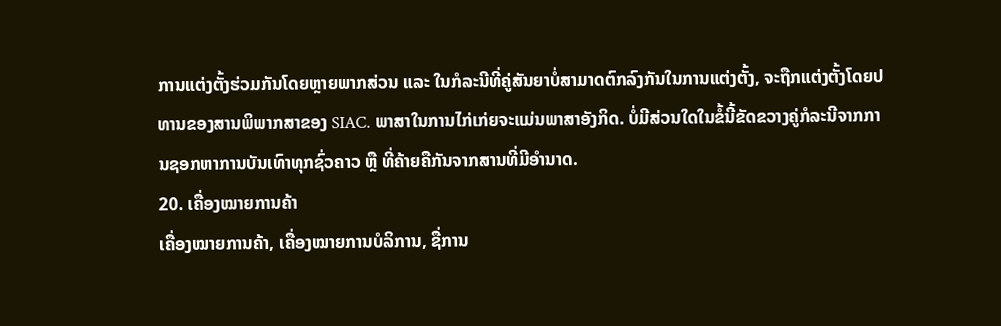ການແຕ່ງຕັ້ງຮ່ວມກັນໂດຍຫຼາຍພາກສ່ວນ ແລະ ໃນກໍລະນີທີ່ຄູ່ສັນຍາບໍ່ສາມາດຕົກລົງກັນໃນການແຕ່ງຕັ້ງ, ຈະຖືກແຕ່ງຕັ້ງໂດຍປທານຂອງສານພິພາກສາຂອງ SIAC. ພາສາໃນການໄກ່ເກ່ຍຈະແມ່ນພາສາອັງກິດ. ບໍ່ມີສ່ວນໃດໃນຂໍ້ນີ້ຂັດຂວາງຄູ່ກໍລະນີຈາກການຊອກຫາການບັນເທົາທຸກຊົ່ວຄາວ ຫຼື ທີ່ຄ້າຍຄືກັນຈາກສານທີ່ມີອຳນາດ.
20. ເຄື່ອງໝາຍການຄ້າ
ເຄື່ອງໝາຍການຄ້າ, ເຄື່ອງໝາຍການບໍລິການ, ຊື່ການ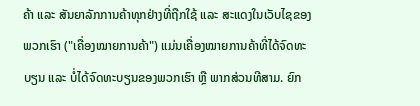ຄ້າ ແລະ ສັນຍາລັກການຄ້າທຸກຢ່າງທີ່ຖືກໃຊ້ ແລະ ສະແດງໃນເວັບໄຊຂອງພວກເຮົາ ("ເຄື່ອງໝາຍການຄ້າ") ແມ່ນເຄື່ອງໝາຍການຄ້າທີ່ໄດ້ຈົດທະບຽນ ແລະ ບໍ່ໄດ້ຈົດທະບຽນຂອງພວກເຮົາ ຫຼື ພາກສ່ວນທີສາມ. ຍົກ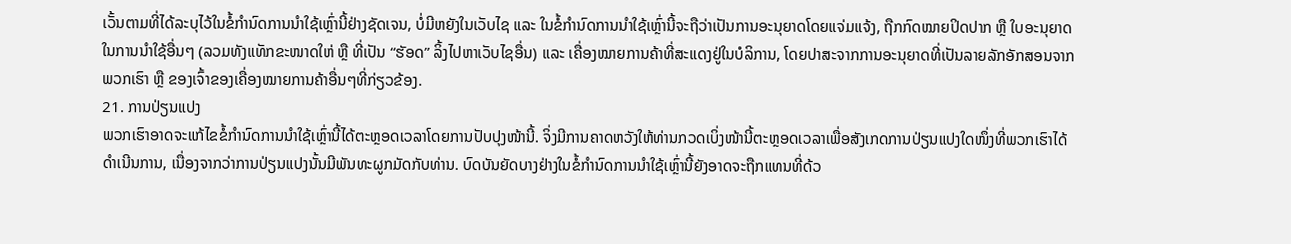ເວັ້ນຕາມທີ່ໄດ້ລະບຸໄວ້ໃນຂໍ້ກໍານົດການນຳໃຊ້ເຫຼົ່ານີ້ຢ່າງຊັດເຈນ, ບໍ່ມີຫຍັງໃນເວັບໄຊ ແລະ ໃນຂໍ້ກໍານົດການນຳໃຊ້ເຫຼົ່ານີ້ຈະຖືວ່າເປັນການອະນຸຍາດໂດຍແຈ່ມແຈ້ງ, ຖືກກົດໝາຍປິດປາກ ຫຼື ໃບອະນຸຍາດໃນການນຳໃຊ້ອື່ນໆ (ລວມທັງແທັກຂະໜາດໃຫ່ ຫຼື ທີ່ເປັນ “ຮັອດ” ລິ້ງໄປຫາເວັບໄຊອື່ນ) ແລະ ເຄື່ອງໝາຍການຄ້າທີ່ສະແດງຢູ່ໃນບໍລິການ, ໂດຍປາສະຈາກການອະນຸຍາດທີ່ເປັນລາຍລັກອັກສອນຈາກພວກເຮົາ ຫຼື ຂອງເຈົ້າຂອງເຄື່ອງໝາຍການຄ້າອື່ນໆທີ່ກ່ຽວຂ້ອງ.
21. ການປ່ຽນແປງ
ພວກເຮົາອາດຈະແກ້ໄຂຂໍ້ກໍານົດການນຳໃຊ້ເຫຼົ່ານີ້ໄດ້ຕະຫຼອດເວລາໂດຍການປັບປຸງໜ້ານີ້. ຈິ່ງມີການຄາດຫວັງໃຫ້ທ່ານກວດເບິ່ງໜ້ານີ້ຕະຫຼອດເວລາເພື່ອສັງເກດການປ່ຽນແປງໃດໜຶ່ງທີ່ພວກເຮົາໄດ້ດຳເນີນການ, ເນື່ອງຈາກວ່າການປ່ຽນແປງນັ້ນມີພັນທະຜູກມັດກັບທ່ານ. ບົດບັນຍັດບາງຢ່າງໃນຂໍ້ກຳນົດການນຳໃຊ້ເຫຼົ່ານີ້ຍັງອາດຈະຖືກແທນທີ່ດ້ວ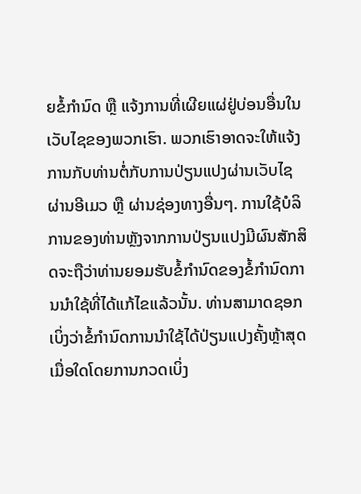ຍຂໍ້ກຳນົດ ຫຼື ແຈ້ງການທີ່ເຜີຍແຜ່ຢູ່ບ່ອນອື່ນໃນເວັບໄຊຂອງພວກເຮົາ. ພວກເຮົາອາດຈະໃຫ້ແຈ້ງການກັບທ່ານຕໍ່ກັບການປ່ຽນແປງຜ່ານເວັບໄຊ ຜ່ານອີເມວ ຫຼື ຜ່ານຊ່ອງທາງອື່ນໆ. ການໃຊ້ບໍລິການຂອງທ່ານຫຼັງຈາກການປ່ຽນແປງມີຜົນສັກສິດຈະຖືວ່າທ່ານຍອມຮັບຂໍ້ກຳນົດຂອງຂໍ້ກໍານົດການນຳໃຊ້ທີ່ໄດ້ແກ້ໄຂແລ້ວນັ້ນ. ທ່ານສາມາດຊອກເບິ່ງວ່າຂໍ້ກໍານົດການນຳໃຊ້ໄດ້ປ່ຽນແປງຄັ້ງຫຼ້າສຸດເມື່ອໃດໂດຍການກວດເບິ່ງ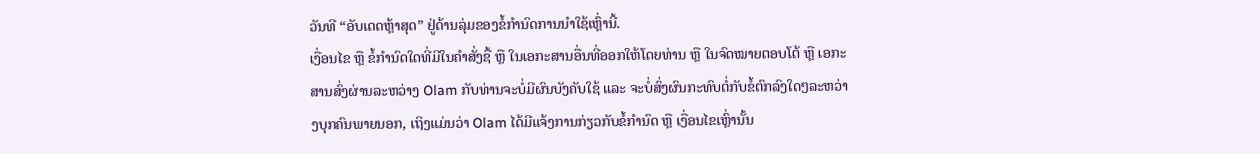ວັນທີ “ອັບເດດຫຼ້າສຸດ” ຢູ່ດ້ານລຸ່ມຂອງຂໍ້ກໍານົດການນຳໃຊ້ເຫຼົ່ານີ້.
ເງື່ອນໄຂ ຫຼື ຂໍ້ກຳນົດໃດທີ່ມີໃນຄຳສັ່ງຊື້ ຫຼື ໃນເອກະສານອື່ນທີ່ອອກໃຫ້ໂດຍທ່ານ ຫຼື ໃນຈົດໝາຍຕອບໂຕ້ ຫຼື ເອກະສານສົ່ງຜ່ານລະຫວ່າງ Olam ກັບທ່ານຈະບໍ່ມີຜົນບັງຄັບໃຊ້ ແລະ ຈະບໍ່ສົ່ງຜົນກະທົບຕໍ່ກັບຂໍ້ຕົກລົງໃດໆລະຫວ່າງບຸກຄົນພາຍນອກ, ເຖິງແມ່ນວ່າ Olam ໄດ້ມີແຈ້ງການກ່ຽວກັບຂໍ້ກຳນົດ ຫຼື ເງື່ອນໄຂເຫຼົ່ານັ້ນ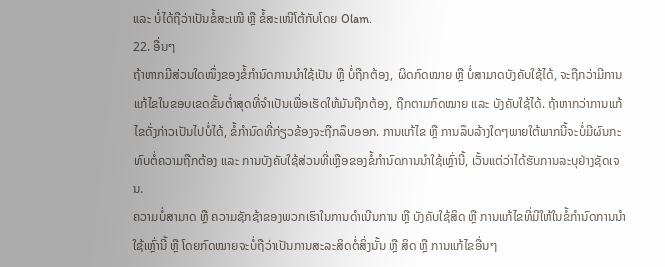ແລະ ບໍ່ໄດ້ຖືວ່າເປັນຂໍ້ສະເໜີ ຫຼື ຂໍ້ສະເໜີໂຕ້ກັບໂດຍ Olam.
22. ອື່ນໆ
ຖ້າຫາກມີສ່ວນໃດໜຶ່ງຂອງຂໍ້ກໍານົດການນຳໃຊ້ເປັນ ຫຼື ບໍ່ຖືກຕ້ອງ, ຜິດກົດໝາຍ ຫຼື ບໍ່ສາມາດບັງຄັບໃຊ້ໄດ້, ຈະຖືກວ່າມີການແກ້ໄຂໃນຂອບເຂດຂັ້ນຕ່ຳສຸດທີ່ຈຳເປັນເພື່ອເຮັດໃຫ້ມັນຖືກຕ້ອງ, ຖືກຕາມກົດໝາຍ ແລະ ບັງຄັບໃຊ້ໄດ້. ຖ້າຫາກວ່າການແກ້ໄຂດັ່ງກ່າວເປັນໄປບໍ່ໄດ້, ຂໍ້ກຳນົດທີ່ກ່ຽວຂ້ອງຈະຖືກລຶບອອກ. ການແກ້ໄຂ ຫຼື ການລຶບລ້າງໃດໆພາຍໃຕ້ພາກນີ້ຈະບໍ່ມີຜົນກະທົບຕໍ່ຄວາມຖືກຕ້ອງ ແລະ ການບັງຄັບໃຊ້ສ່ວນທີ່ເຫຼືອຂອງຂໍ້ກໍານົດການນຳໃຊ້ເຫຼົ່ານີ້, ເວັ້ນແຕ່ວ່າໄດ້ຮັບການລະບຸຢ່າງຊັດເຈນ.
ຄວາມບໍ່ສາມາດ ຫຼື ຄວາມຊັກຊ້າຂອງພວກເຮົາໃນການດຳເນີນການ ຫຼື ບັງຄັບໃຊ້ສິດ ຫຼື ການແກ້ໄຂທີ່ມີໃຫ້ໃນຂໍ້ກໍານົດການນຳໃຊ້ເຫຼົ່ານີ້ ຫຼື ໂດຍກົດໝາຍຈະບໍ່ຖືວ່າເປັນການສະລະສິດຕໍ່ສິ່ງນັ້ນ ຫຼື ສິດ ຫຼື ການແກ້ໄຂອື່ນໆ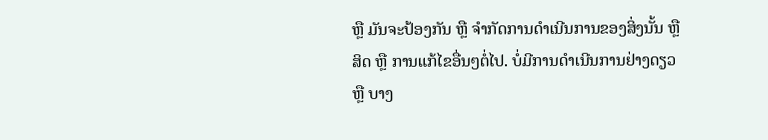ຫຼື ມັນຈະປ້ອງກັນ ຫຼື ຈຳກັດການດຳເນີນການຂອງສິ່ງນັ້ນ ຫຼື ສິດ ຫຼື ການແກ້ໄຂອື່ນໆຕໍ່ໄປ. ບໍ່ມີການດຳເນີນການຢ່າງດຽວ ຫຼື ບາງ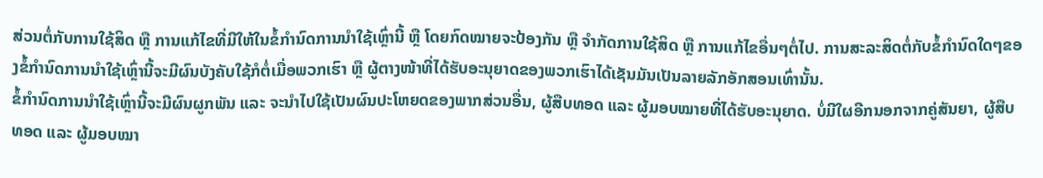ສ່ວນຕໍ່ກັບການໃຊ້ສິດ ຫຼື ການແກ້ໄຂທີ່ມີໃຫ້ໃນຂໍ້ກໍານົດການນຳໃຊ້ເຫຼົ່ານີ້ ຫຼື ໂດຍກົດໝາຍຈະປ້ອງກັນ ຫຼື ຈຳກັດການໃຊ້ສິດ ຫຼື ການແກ້ໄຂອື່ນໆຕໍ່ໄປ. ການສະລະສິດຕໍ່ກັບຂໍ້ກຳນົດໃດໆຂອງຂໍ້ກໍານົດການນຳໃຊ້ເຫຼົ່ານີ້ຈະມີຜົນບັງຄັບໃຊ້ກໍຕໍ່ເມື່ອພວກເຮົາ ຫຼື ຜູ້ຕາງໜ້າທີ່ໄດ້ຮັບອະນຸຍາດຂອງພວກເຮົາໄດ້ເຊັນມັນເປັນລາຍລັກອັກສອນເທົ່ານັ້ນ.
ຂໍ້ກໍານົດການນຳໃຊ້ເຫຼົ່ານີ້ຈະມີຜົນຜູກພັນ ແລະ ຈະນຳໄປໃຊ້ເປັນຜົນປະໂຫຍດຂອງພາກສ່ວນອື່ນ, ຜູ້ສືບທອດ ແລະ ຜູ້ມອບໝາຍທີ່ໄດ້ຮັບອະນຸຍາດ. ບໍ່ມີໃຜອີກນອກຈາກຄູ່ສັນຍາ, ຜູ້ສືບທອດ ແລະ ຜູ້ມອບໝາ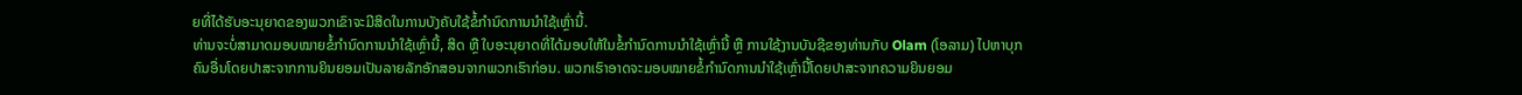ຍທີ່ໄດ້ຮັບອະນຸຍາດຂອງພວກເຂົາຈະມີສິດໃນການບັງຄັບໃຊ້ຂໍ້ກໍານົດການນຳໃຊ້ເຫຼົ່ານີ້.
ທ່ານຈະບໍ່ສາມາດມອບໝາຍຂໍ້ກໍານົດການນຳໃຊ້ເຫຼົ່ານີ້, ສິດ ຫຼື ໃບອະນຸຍາດທີ່ໄດ້ມອບໃຫ້ໃນຂໍ້ກໍານົດການນຳໃຊ້ເຫຼົ່ານີ້ ຫຼື ການໃຊ້ງານບັນຊີຂອງທ່ານກັບ Olam (ໂອລາມ) ໄປຫາບຸກຄົນອື່ນໂດຍປາສະຈາກການຍິນຍອມເປັນລາຍລັກອັກສອນຈາກພວກເຮົາກ່ອນ. ພວກເຮົາອາດຈະມອບໝາຍຂໍ້ກໍານົດການນຳໃຊ້ເຫຼົ່ານີ້ໂດຍປາສະຈາກຄວາມຍິນຍອມ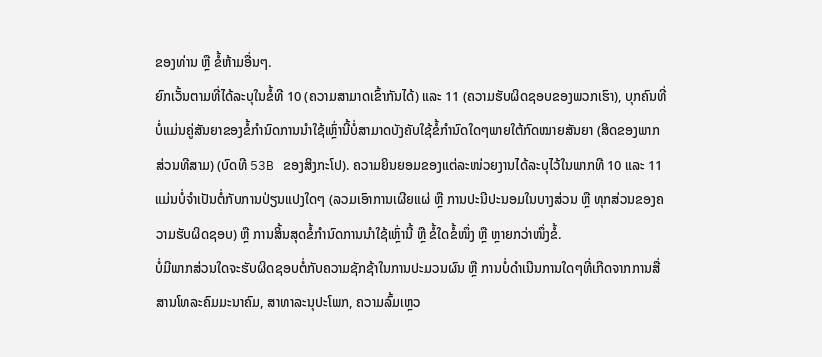ຂອງທ່ານ ຫຼື ຂໍ້ຫ້າມອື່ນໆ.
ຍົກເວັ້ນຕາມທີ່ໄດ້ລະບຸໃນຂໍ້ທີ 10 (ຄວາມສາມາດເຂົ້າກັນໄດ້) ແລະ 11 (ຄວາມຮັບຜິດຊອບຂອງພວກເຮົາ), ບຸກຄົນທີ່ບໍ່ແມ່ນຄູ່ສັນຍາຂອງຂໍ້ກໍານົດການນຳໃຊ້ເຫຼົ່ານີ້ບໍ່ສາມາດບັງຄັບໃຊ້ຂໍ້ກຳນົດໃດໆພາຍໃຕ້ກົດໝາຍສັນຍາ (ສິດຂອງພາກສ່ວນທີສາມ) (ບົດທີ 53B ຂອງສິງກະໂປ). ຄວາມຍິນຍອມຂອງແຕ່ລະໜ່ວຍງານໄດ້ລະບຸໄວ້ໃນພາກທີ 10 ແລະ 11 ແມ່ນບໍ່ຈຳເປັນຕໍ່ກັບການປ່ຽນແປງໃດໆ (ລວມເອົາການເຜີຍແຜ່ ຫຼື ການປະນີປະນອມໃນບາງສ່ວນ ຫຼື ທຸກສ່ວນຂອງຄວາມຮັບຜິດຊອບ) ຫຼື ການສິ້ນສຸດຂໍ້ກໍານົດການນຳໃຊ້ເຫຼົ່ານີ້ ຫຼື ຂໍ້ໃດຂໍ້ໜຶ່ງ ຫຼື ຫຼາຍກວ່າໜຶ່ງຂໍ້.
ບໍ່ມີພາກສ່ວນໃດຈະຮັບຜິດຊອບຕໍ່ກັບຄວາມຊັກຊ້າໃນການປະມວນຜົນ ຫຼື ການບໍ່ດຳເນີນການໃດໆທີ່ເກີດຈາກການສື່ສານໂທລະຄົມມະນາຄົມ, ສາທາລະນຸປະໂພກ, ຄວາມລົ້ມເຫຼວ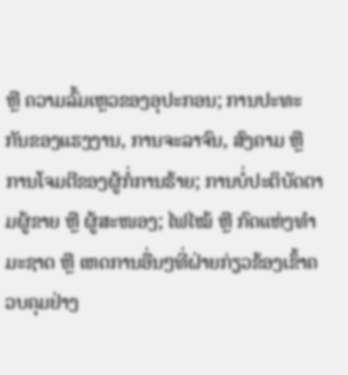ຫຼື ຄວາມລົ້ມເຫຼວຂອງອຸປະກອນ; ການປະທະກັນຂອງແຮງງານ, ການຈະລາຈົນ, ສົງຄາມ ຫຼື ການໂຈມຕີຂອງຜູ້ກໍ່ການຮ້າຍ; ການບໍ່ປະຕິບັດຕາມຜູ້ຂາຍ ຫຼື ຜູ້ສະໜອງ; ໄຟໄໝ້ ຫຼື ກົດແຫ່ງທຳມະຊາດ ຫຼື ເຫດການອື່ນໆທີ່ຝ່າຍກ່ຽວຂ້ອງເຂົ້າຄວບຄຸມຢ່າງ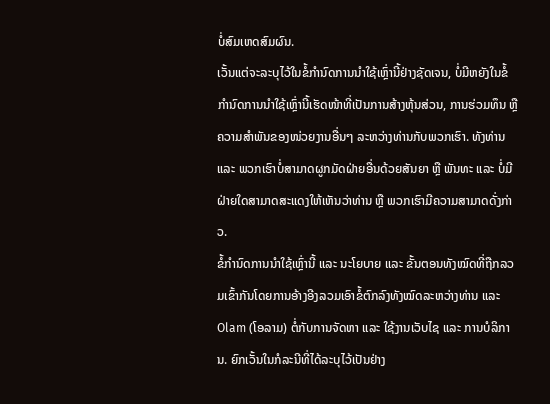ບໍ່ສົມເຫດສົມຜົນ.
ເວັ້ນແຕ່ຈະລະບຸໄວ້ໃນຂໍ້ກໍານົດການນຳໃຊ້ເຫຼົ່ານີ້ຢ່າງຊັດເຈນ, ບໍ່ມີຫຍັງໃນຂໍ້ກໍານົດການນຳໃຊ້ເຫຼົ່ານີ້ເຮັດໜ້າທີ່ເປັນການສ້າງຫຸ້ນສ່ວນ, ການຮ່ວມທຶນ ຫຼື ຄວາມສຳພັນຂອງໜ່ວຍງານອື່ນໆ ລະຫວ່າງທ່ານກັບພວກເຮົາ. ທັງທ່ານ ແລະ ພວກເຮົາບໍ່ສາມາດຜູກມັດຝ່າຍອື່ນດ້ວຍສັນຍາ ຫຼື ພັນທະ ແລະ ບໍ່ມີຝ່າຍໃດສາມາດສະແດງໃຫ້ເຫັນວ່າທ່ານ ຫຼື ພວກເຮົາມີຄວາມສາມາດດັ່ງກ່າວ.
ຂໍ້ກຳນົດການນຳໃຊ້ເຫຼົ່ານີ້ ແລະ ນະໂຍບາຍ ແລະ ຂັ້ນຕອນທັງໝົດທີ່ຖືກລວມເຂົ້າກັນໂດຍການອ້າງອີງລວມເອົາຂໍ້ຕົກລົງທັງໝົດລະຫວ່າງທ່ານ ແລະ Olam (ໂອລາມ) ຕໍ່ກັບການຈັດຫາ ແລະ ໃຊ້ງານເວັບໄຊ ແລະ ການບໍລິການ. ຍົກເວັ້ນໃນກໍລະນີທີ່ໄດ້ລະບຸໄວ້ເປັນຢ່າງ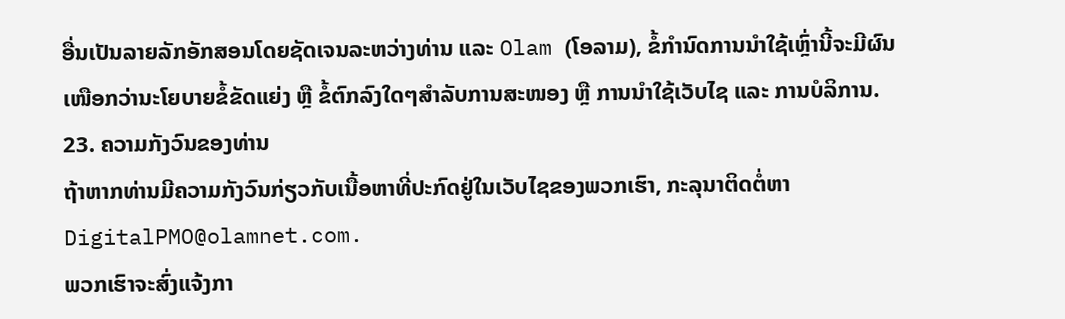ອື່ນເປັນລາຍລັກອັກສອນໂດຍຊັດເຈນລະຫວ່າງທ່ານ ແລະ Olam (ໂອລາມ), ຂໍ້ກຳນົດການນຳໃຊ້ເຫຼົ່ານີ້ຈະມີຜົນເໜືອກວ່ານະໂຍບາຍຂໍ້ຂັດແຍ່ງ ຫຼື ຂໍ້ຕົກລົງໃດໆສຳລັບການສະໜອງ ຫຼື ການນຳໃຊ້ເວັບໄຊ ແລະ ການບໍລິການ.
23. ຄວາມກັງວົນຂອງທ່ານ
ຖ້າຫາກທ່ານມີຄວາມກັງວົນກ່ຽວກັບເນື້ອຫາທີ່ປະກົດຢູ່ໃນເວັບໄຊຂອງພວກເຮົາ, ກະລຸນາຕິດຕໍ່ຫາ DigitalPMO@olamnet.com.
ພວກເຮົາຈະສົ່ງແຈ້ງກາ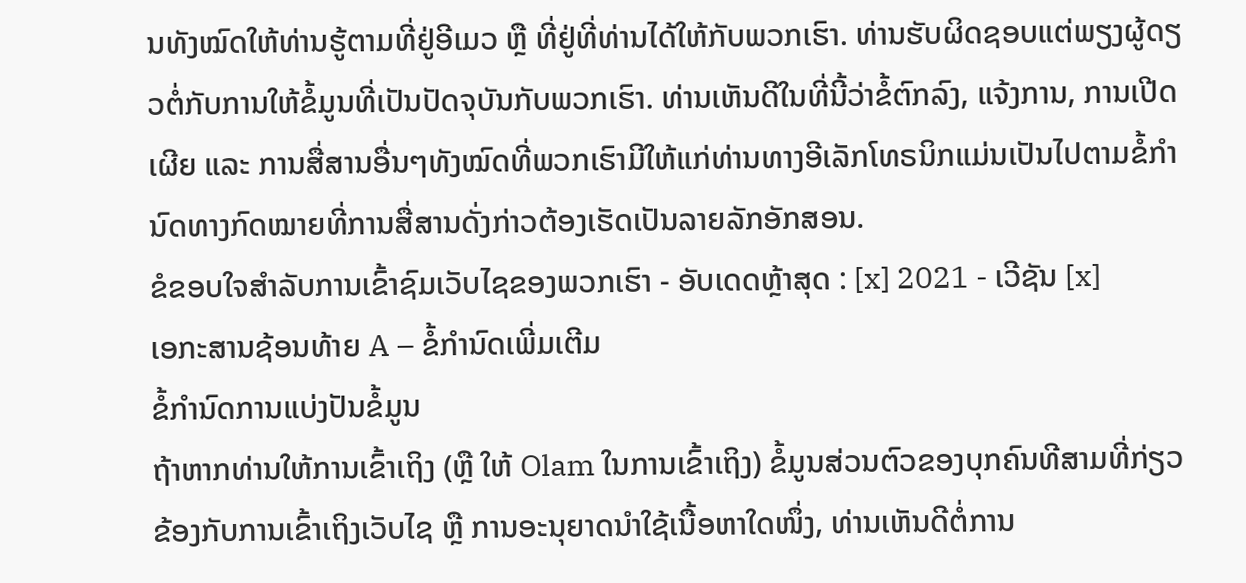ນທັງໝົດໃຫ້ທ່ານຮູ້ຕາມທີ່ຢູ່ອີເມວ ຫຼື ທີ່ຢູ່ທີ່ທ່ານໄດ້ໃຫ້ກັບພວກເຮົາ. ທ່ານຮັບຜິດຊອບແຕ່ພຽງຜູ້ດຽວຕໍ່ກັບການໃຫ້ຂໍ້ມູນທີ່ເປັນປັດຈຸບັນກັບພວກເຮົາ. ທ່ານເຫັນດີໃນທີ່ນີ້ວ່າຂໍ້ຕົກລົງ, ແຈ້ງການ, ການເປີດເຜີຍ ແລະ ການສື່ສານອື່ນໆທັງໝົດທີ່ພວກເຮົາມີໃຫ້ແກ່ທ່ານທາງອີເລັກໂທຣນິກແມ່ນເປັນໄປຕາມຂໍ້ກຳນົດທາງກົດໝາຍທີ່ການສື່ສານດັ່ງກ່າວຕ້ອງເຮັດເປັນລາຍລັກອັກສອນ.
ຂໍຂອບໃຈສຳລັບການເຂົ້າຊົມເວັບໄຊຂອງພວກເຮົາ - ອັບເດດຫຼ້າສຸດ : [x] 2021 - ເວີຊັນ [x]
ເອກະສານຊ້ອນທ້າຍ A – ຂໍ້ກຳນົດເພີ່ມເຕີມ
ຂໍ້ກຳນົດການແບ່ງປັນຂໍ້ມູນ
ຖ້າຫາກທ່ານໃຫ້ການເຂົ້າເຖິງ (ຫຼື ໃຫ້ Olam ໃນການເຂົ້າເຖິງ) ຂໍ້ມູນສ່ວນຕົວຂອງບຸກຄົນທີສາມທີ່ກ່ຽວຂ້ອງກັບການເຂົ້າເຖິງເວັບໄຊ ຫຼື ການອະນຸຍາດນຳໃຊ້ເນື້ອຫາໃດໜຶ່ງ, ທ່ານເຫັນດີຕໍ່ການ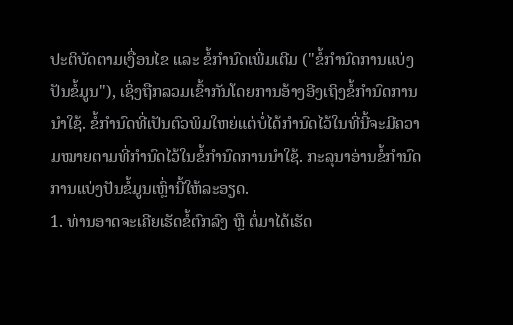ປະຕິບັດຕາມເງື່ອນໄຂ ແລະ ຂໍ້ກຳນົດເພີ່ມເຕີມ ("ຂໍ້ກຳນົດການແບ່ງປັນຂໍ້ມູນ"), ເຊິ່ງຖືກລວມເຂົ້າກັນໂດຍການອ້າງອີງເຖິງຂໍ້ກໍານົດການນຳໃຊ້. ຂໍ້ກຳນົດທີ່ເປັນຕົວພິມໃຫຍ່ແຕ່ບໍ່ໄດ້ກຳນົດໄວ້ໃນທີ່ນີ້ຈະມີຄວາມໝາຍຕາມທີ່ກຳນົດໄວ້ໃນຂໍ້ກໍານົດການນຳໃຊ້. ກະລຸນາອ່ານຂໍ້ກຳນົດການແບ່ງປັນຂໍ້ມູນເຫຼົ່ານີ້ໃຫ້ລະອຽດ.
1. ທ່ານອາດຈະເຄີຍເຮັດຂໍ້ຕົກລົງ ຫຼື ຕໍ່ມາໄດ້ເຮັດ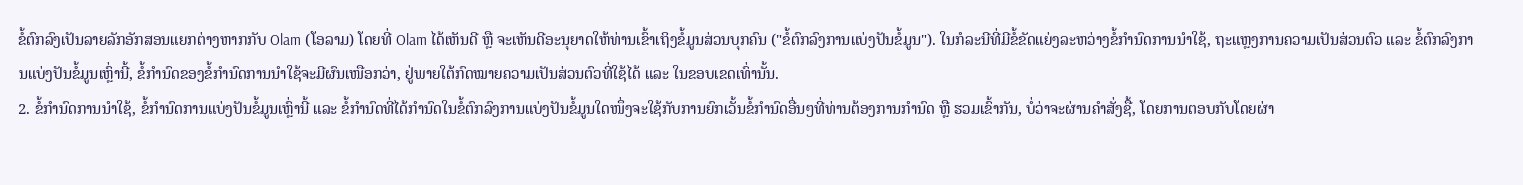ຂໍ້ຕົກລົງເປັນລາຍລັກອັກສອນແຍກຕ່າງຫາກກັບ Olam (ໂອລາມ) ໂດຍທີ່ Olam ໄດ້ເຫັນດີ ຫຼື ຈະເຫັນດີອະນຸຍາດໃຫ້ທ່ານເຂົ້າເຖິງຂໍ້ມູນສ່ວນບຸກຄົນ ("ຂໍ້ຕົກລົງການແບ່ງປັນຂໍ້ມູນ"). ໃນກໍລະນີທີ່ມີຂໍ້ຂັດແຍ່ງລະຫວ່າງຂໍ້ກຳນົດການນຳໃຊ້, ຖະແຫຼງການຄວາມເປັນສ່ວນຕົວ ແລະ ຂໍ້ຕົກລົງການແບ່ງປັນຂໍ້ມູນເຫຼົ່ານີ້, ຂໍ້ກຳນົດຂອງຂໍ້ກໍານົດການນຳໃຊ້ຈະມີຜົນເໜືອກວ່າ, ຢູ່ພາຍໃຕ້ກົດໝາຍຄວາມເປັນສ່ວນຕົວທີ່ໃຊ້ໄດ້ ແລະ ໃນຂອບເຂດເທົ່ານັ້ນ.
2. ຂໍ້ກໍານົດການນຳໃຊ້, ຂໍ້ກຳນົດການແບ່ງປັນຂໍ້ມູນເຫຼົ່ານີ້ ແລະ ຂໍ້ກຳນົດທີ່ໄດ້ກຳນົດໃນຂໍ້ຕົກລົງການແບ່ງປັນຂໍ້ມູນໃດໜຶ່ງຈະໃຊ້ກັບການຍົກເວັ້ນຂໍ້ກຳນົດອື່ນໆທີ່ທ່ານຕ້ອງການກຳນົດ ຫຼື ຮວມເຂົ້າກັນ, ບໍ່ວ່າຈະຜ່ານຄຳສັ່ງຊື້, ໂດຍການຕອບກັບໂດຍຜ່າ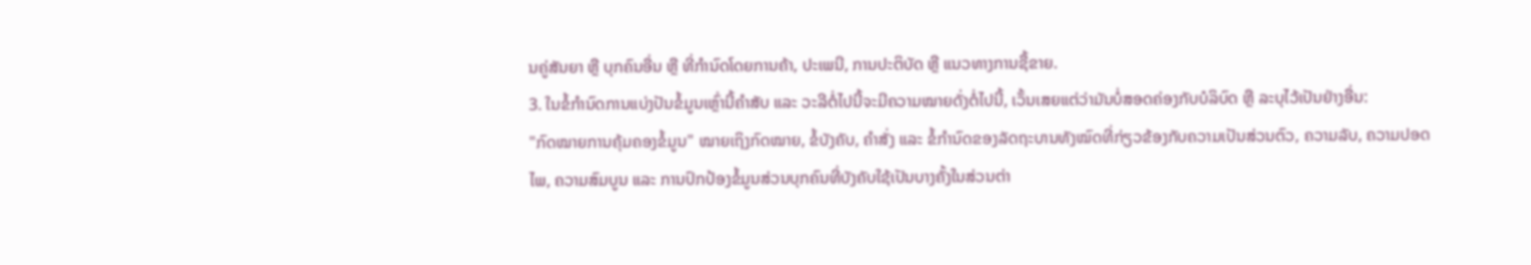ນຄູ່ສັນຍາ ຫຼື ບຸກຄົນອື່ນ ຫຼື ທີ່ກຳນົດໂດຍການຄ້າ, ປະເພນີ, ການປະຕິບັດ ຫຼື ແນວທາງການຊື້ຂາຍ.
3. ໃນຂໍ້ກຳນົດການແບ່ງປັນຂໍ້ມູນເຫຼົ່ານີ້ຄຳສັບ ແລະ ວະລີຕໍ່ໄປນີ້ຈະມີຄວາມໝາຍດັ່ງຕໍ່ໄປນີ້, ເວັ້ນເສຍແຕ່ວ່າມັນບໍ່ສອດຄ່ອງກັບບໍລິບົດ ຫຼື ລະບຸໄວ້ເປັນຢ່າງອື່ນ:
"ກົດໝາຍການຄຸ້ມຄອງຂໍ້ມູນ" ໝາຍເຖິງກົດໝາຍ, ຂໍ້ບັງຄັບ, ຄຳສັ່ງ ແລະ ຂໍ້ກຳນົດຂອງລັດຖະບານທັງໝົດທີ່ກ່ຽວຂ້ອງກັບຄວາມເປັນສ່ວນຕົວ, ຄວາມລັບ, ຄວາມປອດໄພ, ຄວາມສົມບູນ ແລະ ການປົກປ້ອງຂໍ້ມູນສ່ວນບຸກຄົນທີ່ບັງຄັບໃຊ້ເປັນບາງຄັ້ງໃນສ່ວນຕ່າ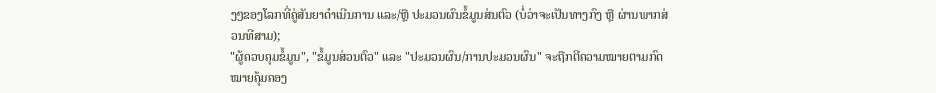ງໆຂອງໂລກທີ່ຄູ່ສັນຍາດຳເນີນການ ແລະ/ຫຼື ປະມວນຜົນຂໍ້ມູນສ່ນຕົວ (ບໍ່ວ່າຈະເປັນທາງກົງ ຫຼື ຜ່ານພາກສ່ວນທີສາມ);
"ຜູ້ຄວບຄຸມຂໍ້ມູນ", "ຂໍ້ມູນສ່ວນຕົວ" ແລະ "ປະມວນຜົນ/ການປະມວນຜົນ" ຈະຖືກຕີຄວາມໝາຍຕາມກົດໝາຍຄຸ້ມຄອງ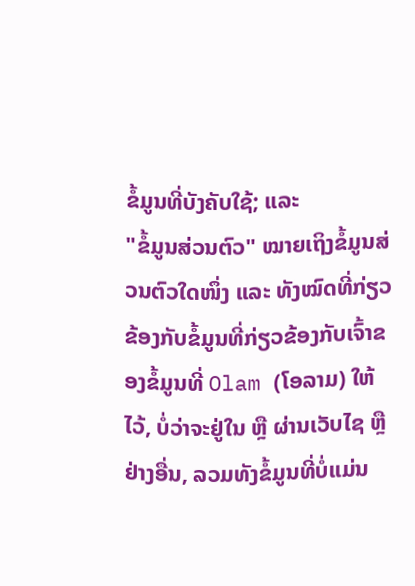ຂໍ້ມູນທີ່ບັງຄັບໃຊ້; ແລະ
"ຂໍ້ມູນສ່ວນຕົວ" ໝາຍເຖິງຂໍ້ມູນສ່ວນຕົວໃດໜຶ່ງ ແລະ ທັງໝົດທີ່ກ່ຽວຂ້ອງກັບຂໍ້ມູນທີ່ກ່ຽວຂ້ອງກັບເຈົ້າຂອງຂໍ້ມູນທີ່ Olam (ໂອລາມ) ໃຫ້ໄວ້, ບໍ່ວ່າຈະຢູ່ໃນ ຫຼື ຜ່ານເວັບໄຊ ຫຼື ຢ່າງອື່ນ, ລວມທັງຂໍ້ມູນທີ່ບໍ່ແມ່ນ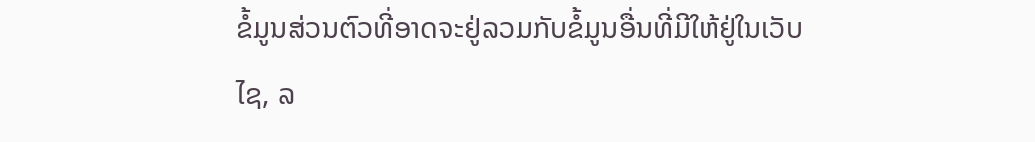ຂໍ້ມູນສ່ວນຕົວທີ່ອາດຈະຢູ່ລວມກັບຂໍ້ມູນອື່ນທີ່ມີໃຫ້ຢູ່ໃນເວັບໄຊ, ລ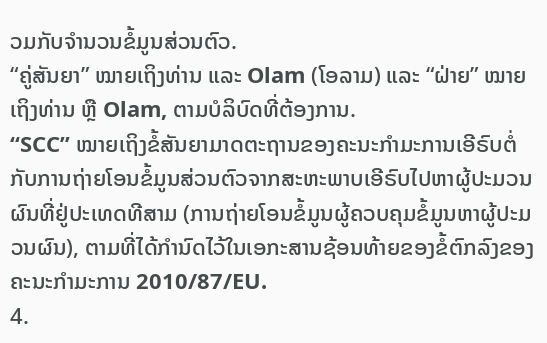ວມກັບຈຳນວນຂໍ້ມູນສ່ວນຕົວ.
“ຄູ່ສັນຍາ” ໝາຍເຖິງທ່ານ ແລະ Olam (ໂອລາມ) ແລະ “ຝ່າຍ” ໝາຍເຖິງທ່ານ ຫຼື Olam, ຕາມບໍລິບົດທີ່ຕ້ອງການ.
“SCC” ໝາຍເຖິງຂໍ້ສັນຍາມາດຕະຖານຂອງຄະນະກຳມະການເອີຣົບຕໍ່ກັບການຖ່າຍໂອນຂໍ້ມູນສ່ວນຕົວຈາກສະຫະພາບເອີຣົບໄປຫາຜູ້ປະມວນຜົນທີ່ຢູ່ປະເທດທີສາມ (ການຖ່າຍໂອນຂໍ້ມູນຜູ້ຄວບຄຸມຂໍ້ມູນຫາຜູ້ປະມວນຜົນ), ຕາມທີ່ໄດ້ກຳນົດໄວ້ໃນເອກະສານຊ້ອນທ້າຍຂອງຂໍ້ຕົກລົງຂອງຄະນະກຳມະການ 2010/87/EU.
4.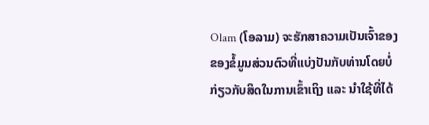Olam (ໂອລາມ) ຈະຮັກສາຄວາມເປັນເຈົ້າຂອງຂອງຂໍ້ມູນສ່ວນຕົວທີ່ແບ່ງປັນກັບທ່ານໂດຍບໍ່ກ່ຽວກັບສິດໃນການເຂົ້າເຖິງ ແລະ ນຳໃຊ້ທີ່ໄດ້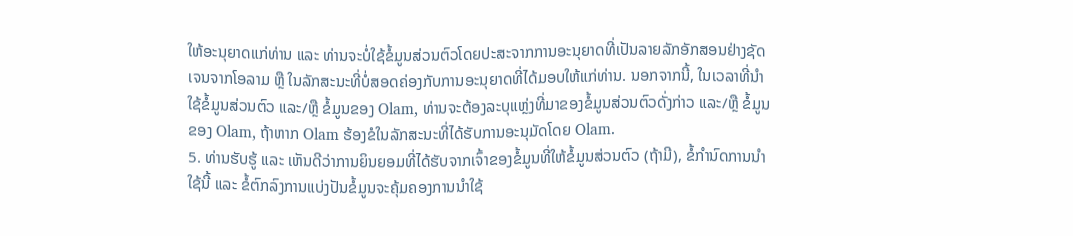ໃຫ້ອະນຸຍາດແກ່ທ່ານ ແລະ ທ່ານຈະບໍ່ໃຊ້ຂໍ້ມູນສ່ວນຕົວໂດຍປະສະຈາກການອະນຸຍາດທີ່ເປັນລາຍລັກອັກສອນຢ່າງຊັດເຈນຈາກໂອລາມ ຫຼື ໃນລັກສະນະທີ່ບໍ່ສອດຄ່ອງກັບການອະນຸຍາດທີ່ໄດ້ມອບໃຫ້ແກ່ທ່ານ. ນອກຈາກນີ້, ໃນເວລາທີ່ນຳໃຊ້ຂໍ້ມູນສ່ວນຕົວ ແລະ/ຫຼື ຂໍ້ມູນຂອງ Olam, ທ່ານຈະຕ້ອງລະບຸແຫຼ່ງທີ່ມາຂອງຂໍ້ມູນສ່ວນຕົວດັ່ງກ່າວ ແລະ/ຫຼື ຂໍ້ມູນຂອງ Olam, ຖ້າຫາກ Olam ຮ້ອງຂໍໃນລັກສະນະທີ່ໄດ້ຮັບການອະນຸມັດໂດຍ Olam.
5. ທ່ານຮັບຮູ້ ແລະ ເຫັນດີວ່າການຍິນຍອມທີ່ໄດ້ຮັບຈາກເຈົ້າຂອງຂໍ້ມູນທີ່ໃຫ້ຂໍ້ມູນສ່ວນຕົວ (ຖ້າມີ), ຂໍ້ກໍານົດການນຳໃຊ້ນີ້ ແລະ ຂໍ້ຕົກລົງການແບ່ງປັນຂໍ້ມູນຈະຄຸ້ມຄອງການນຳໃຊ້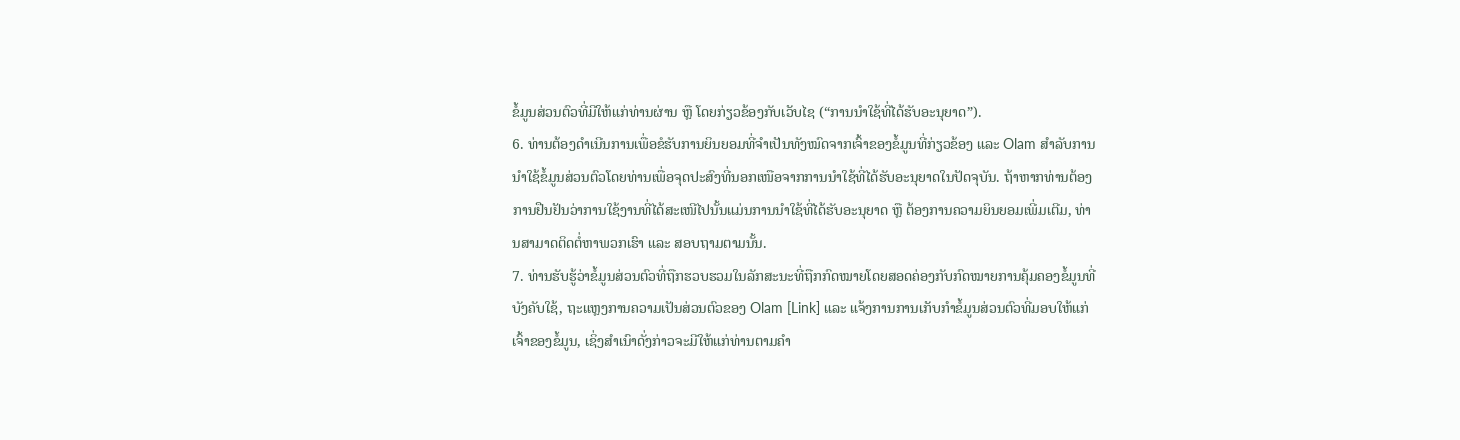ຂໍ້ມູນສ່ວນຕົວທີ່ມີໃຫ້ແກ່ທ່ານຜ່ານ ຫຼື ໂດຍກ່ຽວຂ້ອງກັບເວັບໄຊ (“ການນຳໃຊ້ທີ່ໄດ້ຮັບອະນຸຍາດ”).
6. ທ່ານຕ້ອງດຳເນີນການເພື່ອຂໍຮັບການຍິນຍອມທີ່ຈຳເປັນທັງໝົດຈາກເຈົ້າຂອງຂໍ້ມູນທີ່ກ່ຽວຂ້ອງ ແລະ Olam ສຳລັບການນຳໃຊ້ຂໍ້ມູນສ່ວນຕົວໂດຍທ່ານເພື່ອຈຸດປະສົງທີ່ນອກເໜືອຈາກການນຳໃຊ້ທີ່ໄດ້ຮັບອະນຸຍາດໃນປັດຈຸບັນ. ຖ້າຫາກທ່ານຕ້ອງການຢືນຢັນວ່າການໃຊ້ງານທີ່ໄດ້ສະເໜີໄປນັ້ນແມ່ນການນຳໃຊ້ທີ່ໄດ້ຮັບອະນຸຍາດ ຫຼື ຕ້ອງການຄວາມຍິນຍອມເພີ່ມເຕີມ, ທ່ານສາມາດຕິດຕໍ່ຫາພວກເຮົາ ແລະ ສອບຖາມຕາມນັ້ນ.
7. ທ່ານຮັບຮູ້ວ່າຂໍ້ມູນສ່ວນຕົວທີ່ຖືກຮວບຮວມໃນລັກສະນະທີ່ຖືກກົດໝາຍໂດຍສອດຄ່ອງກັບກົດໝາຍການຄຸ້ມຄອງຂໍ້ມູນທີ່ບັງຄັບໃຊ້, ຖະແຫຼງການຄວາມເປັນສ່ວນຕົວຂອງ Olam [Link] ແລະ ແຈ້ງການການເກັບກຳຂໍ້ມູນສ່ວນຕົວທີ່ມອບໃຫ້ແກ່ເຈົ້າຂອງຂໍ້ມູນ, ເຊິ່ງສຳເນົາດັ່ງກ່າວຈະມີໃຫ້ແກ່ທ່ານຕາມຄຳ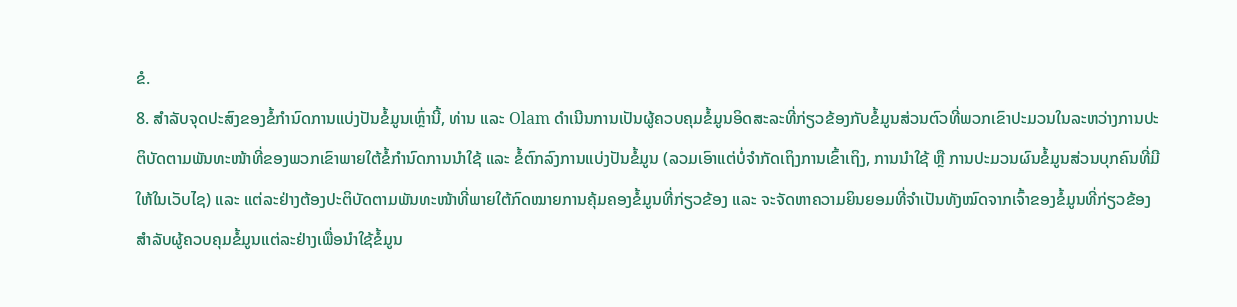ຂໍ.
8. ສຳລັບຈຸດປະສົງຂອງຂໍ້ກຳນົດການແບ່ງປັນຂໍ້ມູນເຫຼົ່ານີ້, ທ່ານ ແລະ Olam ດຳເນີນການເປັນຜູ້ຄວບຄຸມຂໍ້ມູນອິດສະລະທີ່ກ່ຽວຂ້ອງກັບຂໍ້ມູນສ່ວນຕົວທີ່ພວກເຂົາປະມວນໃນລະຫວ່າງການປະຕິບັດຕາມພັນທະໜ້າທີ່ຂອງພວກເຂົາພາຍໃຕ້ຂໍ້ກໍານົດການນຳໃຊ້ ແລະ ຂໍ້ຕົກລົງການແບ່ງປັນຂໍ້ມູນ (ລວມເອົາແຕ່ບໍ່ຈຳກັດເຖິງການເຂົ້າເຖິງ, ການນຳໃຊ້ ຫຼື ການປະມວນຜົນຂໍ້ມູນສ່ວນບຸກຄົນທີ່ມີໃຫ້ໃນເວັບໄຊ) ແລະ ແຕ່ລະຢ່າງຕ້ອງປະຕິບັດຕາມພັນທະໜ້າທີ່ພາຍໃຕ້ກົດໝາຍການຄຸ້ມຄອງຂໍ້ມູນທີ່ກ່ຽວຂ້ອງ ແລະ ຈະຈັດຫາຄວາມຍິນຍອມທີ່ຈຳເປັນທັງໝົດຈາກເຈົ້າຂອງຂໍ້ມູນທີ່ກ່ຽວຂ້ອງສຳລັບຜູ້ຄວບຄຸມຂໍ້ມູນແຕ່ລະຢ່າງເພື່ອນຳໃຊ້ຂໍ້ມູນ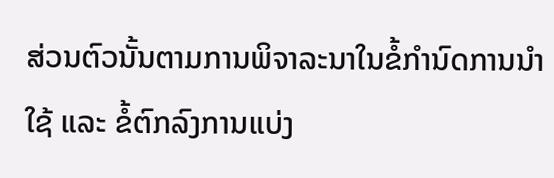ສ່ວນຕົວນັ້ນຕາມການພິຈາລະນາໃນຂໍ້ກໍານົດການນຳໃຊ້ ແລະ ຂໍ້ຕົກລົງການແບ່ງ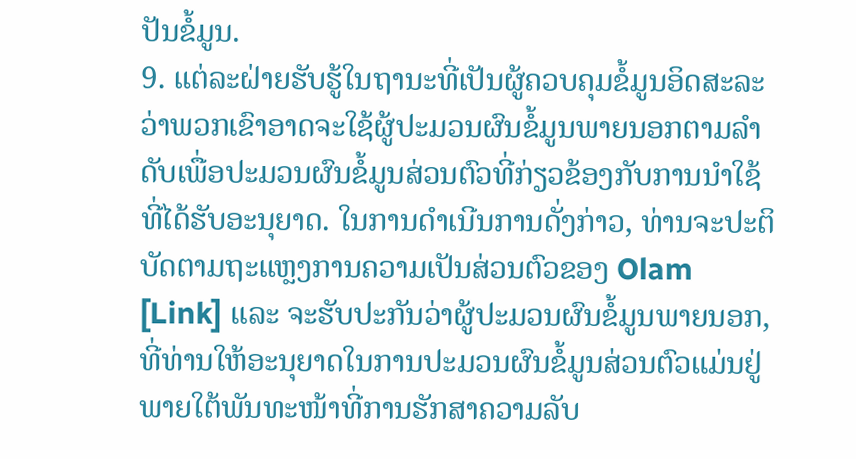ປັນຂໍ້ມູນ.
9. ແຕ່ລະຝ່າຍຮັບຮູ້ໃນຖານະທີ່ເປັນຜູ້ຄວບຄຸມຂໍ້ມູນອິດສະລະວ່າພວກເຂົາອາດຈະໃຊ້ຜູ້ປະມວນຜົນຂໍ້ມູນພາຍນອກຕາມລຳດັບເພື່ອປະມວນຜົນຂໍ້ມູນສ່ວນຕົວທີ່ກ່ຽວຂ້ອງກັບການນຳໃຊ້ທີ່ໄດ້ຮັບອະນຸຍາດ. ໃນການດຳເນີນການດັ່ງກ່າວ, ທ່ານຈະປະຕິບັດຕາມຖະແຫຼງການຄວາມເປັນສ່ວນຕົວຂອງ Olam [Link] ແລະ ຈະຮັບປະກັນວ່າຜູ້ປະມວນຜົນຂໍ້ມູນພາຍນອກ, ທີ່ທ່ານໃຫ້ອະນຸຍາດໃນການປະມວນຜົນຂໍ້ມູນສ່ວນຕົວແມ່ນຢູ່ພາຍໃຕ້ພັນທະໜ້າທີ່ການຮັກສາຄວາມລັບ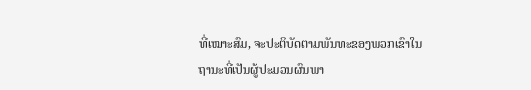ທີ່ເໝາະສົມ, ຈະປະຕິບັດຕາມພັນທະຂອງພວກເຂົາໃນຖານະທີ່ເປັນຜູ້ປະມວນຜົນພາ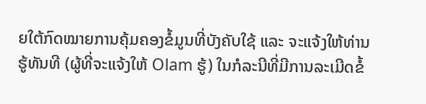ຍໃຕ້ກົດໝາຍການຄຸ້ມຄອງຂໍ້ມູນທີ່ບັງຄັບໃຊ້ ແລະ ຈະແຈ້ງໃຫ້ທ່ານຮູ້ທັນທີ (ຜູ້ທີ່ຈະແຈ້ງໃຫ້ Olam ຮູ້) ໃນກໍລະນີທີ່ມີການລະເມີດຂໍ້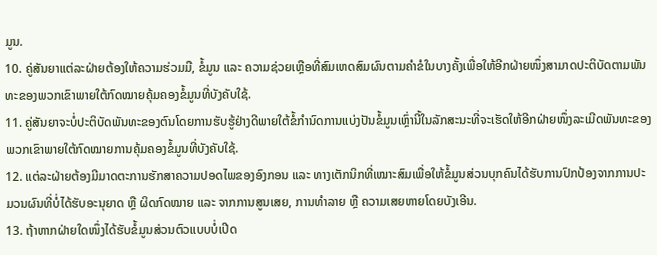ມູນ.
10. ຄູ່ສັນຍາແຕ່ລະຝ່າຍຕ້ອງໃຫ້ຄວາມຮ່ວມມື, ຂໍ້ມູນ ແລະ ຄວາມຊ່ວຍເຫຼືອທີ່ສົມເຫດສົມຜົນຕາມຄຳຂໍໃນບາງຄັ້ງເພື່ອໃຫ້ອີກຝ່າຍໜຶ່ງສາມາດປະຕິບັດຕາມພັນທະຂອງພວກເຂົາພາຍໃຕ້ກົດໝາຍຄຸ້ມຄອງຂໍ້ມູນທີ່ບັງຄັບໃຊ້.
11. ຄູ່ສັນຍາຈະບໍ່ປະຕິບັດພັນທະຂອງຕົນໂດຍການຮັບຮູ້ຢ່າງດີພາຍໃຕ້ຂໍ້ກຳນົດການແບ່ງປັນຂໍ້ມູນເຫຼົ່ານີ້ໃນລັກສະນະທີ່ຈະເຮັດໃຫ້ອີກຝ່າຍໜຶ່ງລະເມີດພັນທະຂອງພວກເຂົາພາຍໃຕ້ກົດໝາຍການຄຸ້ມຄອງຂໍ້ມູນທີ່ບັງຄັບໃຊ້.
12. ແຕ່ລະຝ່າຍຕ້ອງມີມາດຕະການຮັກສາຄວາມປອດໄພຂອງອົງກອນ ແລະ ທາງເຕັກນິກທີ່ເໝາະສົມເພື່ອໃຫ້ຂໍ້ມູນສ່ວນບຸກຄົນໄດ້ຮັບການປົກປ້ອງຈາກການປະມວນຜົນທີ່ບໍ່ໄດ້ຮັບອະນຸຍາດ ຫຼື ຜິດກົດໝາຍ ແລະ ຈາກການສູນເສຍ, ການທຳລາຍ ຫຼື ຄວາມເສຍຫາຍໂດຍບັງເອີນ.
13. ຖ້າຫາກຝ່າຍໃດໜຶ່ງໄດ້ຮັບຂໍ້ມູນສ່ວນຕົວແບບບໍ່ເປີດ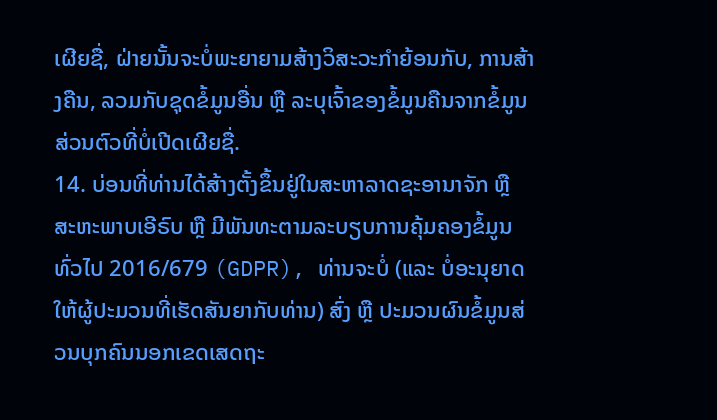ເຜີຍຊື່, ຝ່າຍນັ້ນຈະບໍ່ພະຍາຍາມສ້າງວິສະວະກຳຍ້ອນກັບ, ການສ້າງຄືນ, ລວມກັບຊຸດຂໍ້ມູນອື່ນ ຫຼື ລະບຸເຈົ້າຂອງຂໍ້ມູນຄືນຈາກຂໍ້ມູນສ່ວນຕົວທີ່ບໍ່ເປີດເຜີຍຊື່.
14. ບ່ອນທີ່ທ່ານໄດ້ສ້າງຕັ້ງຂຶ້ນຢູ່ໃນສະຫາລາດຊະອານາຈັກ ຫຼື ສະຫະພາບເອີຣົບ ຫຼື ມີພັນທະຕາມລະບຽບການຄຸ້ມຄອງຂໍ້ມູນທົ່ວໄປ 2016/679 (GDPR), ທ່ານຈະບໍ່ (ແລະ ບໍ່ອະນຸຍາດໃຫ້ຜູ້ປະມວນທີ່ເຮັດສັນຍາກັບທ່ານ) ສົ່ງ ຫຼື ປະມວນຜົນຂໍ້ມູນສ່ວນບຸກຄົນນອກເຂດເສດຖະ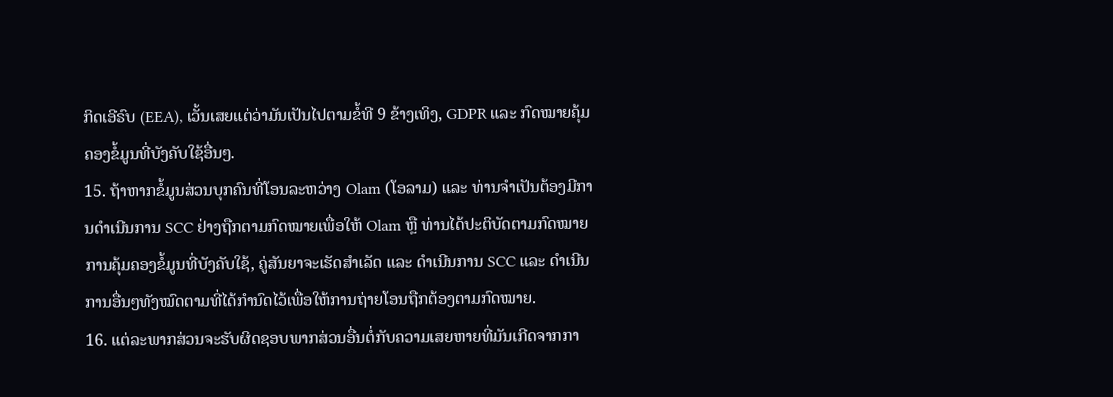ກິດເອີຣົບ (EEA), ເວັ້ນເສຍແຕ່ວ່າມັນເປັນໄປຕາມຂໍ້ທີ 9 ຂ້າງເທິງ, GDPR ແລະ ກົດໝາຍຄຸ້ມຄອງຂໍ້ມູນທີ່ບັງຄັບໃຊ້ອື່ນໆ.
15. ຖ້າຫາກຂໍ້ມູນສ່ວນບຸກຄົນທີ່ໂອນລະຫວ່າງ Olam (ໂອລາມ) ແລະ ທ່ານຈຳເປັນຕ້ອງມີການດຳເນີນການ SCC ຢ່າງຖືກຕາມກົດໝາຍເພື່ອໃຫ້ Olam ຫຼື ທ່ານໄດ້ປະຕິບັດຕາມກົດໝາຍການຄຸ້ມຄອງຂໍ້ມູນທີ່ບັງຄັບໃຊ້, ຄູ່ສັນຍາຈະເຮັດສຳເລັດ ແລະ ດຳເນີນການ SCC ແລະ ດຳເນີນການອື່ນໆທັງໝົດຕາມທີ່ໄດ້ກຳນົດໄວ້ເພື່ອໃຫ້ການຖ່າຍໂອນຖືກຕ້ອງຕາມກົດໝາຍ.
16. ແຕ່ລະພາກສ່ວນຈະຮັບຜິດຊອບພາກສ່ວນອື່ນຕໍ່ກັບຄວາມເສຍຫາຍທີ່ມັນເກີດຈາກກາ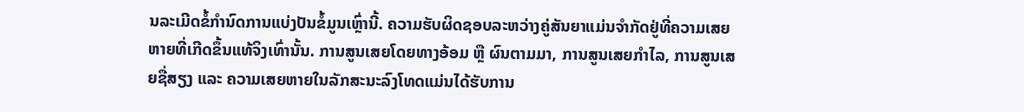ນລະເມີດຂໍ້ກຳນົດການແບ່ງປັນຂໍ້ມູນເຫຼົ່ານີ້. ຄວາມຮັບຜິດຊອບລະຫວ່າງຄູ່ສັນຍາແມ່ນຈຳກັດຢູ່ທີ່ຄວາມເສຍຫາຍທີ່ເກີດຂຶ້ນແທ້ຈິງເທົ່ານັ້ນ. ການສູນເສຍໂດຍທາງອ້ອມ ຫຼື ຜົນຕາມມາ, ການສູນເສຍກຳໄລ, ການສູນເສຍຊື່ສຽງ ແລະ ຄວາມເສຍຫາຍໃນລັກສະນະລົງໂທດແມ່ນໄດ້ຮັບການ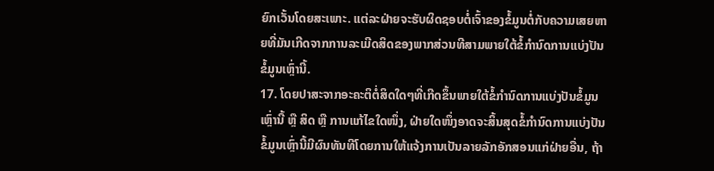ຍົກເວັ້ນໂດຍສະເພາະ. ແຕ່ລະຝ່າຍຈະຮັບຜິດຊອບຕໍ່ເຈົ້າຂອງຂໍ້ມູນຕໍ່ກັບຄວາມເສຍຫາຍທີ່ມັນເກີດຈາກການລະເມີດສິດຂອງພາກສ່ວນທີສາມພາຍໃຕ້ຂໍ້ກຳນົດການແບ່ງປັນຂໍ້ມູນເຫຼົ່ານີ້.
17. ໂດຍປາສະຈາກອະຄະຕິຕໍ່ສິດໃດໆທີ່ເກີດຂຶ້ນພາຍໃຕ້ຂໍ້ກຳນົດການແບ່ງປັນຂໍ້ມູນເຫຼົ່ານີ້ ຫຼື ສິດ ຫຼື ການແກ້ໄຂໃດໜຶ່ງ, ຝ່າຍໃດໜຶ່ງອາດຈະສິ້ນສຸດຂໍ້ກຳນົດການແບ່ງປັນຂໍ້ມູນເຫຼົ່ານີ້ມີຜົນທັນທີໂດຍການໃຫ້ແຈ້ງການເປັນລາຍລັກອັກສອນແກ່ຝ່າຍອື່ນ, ຖ້າ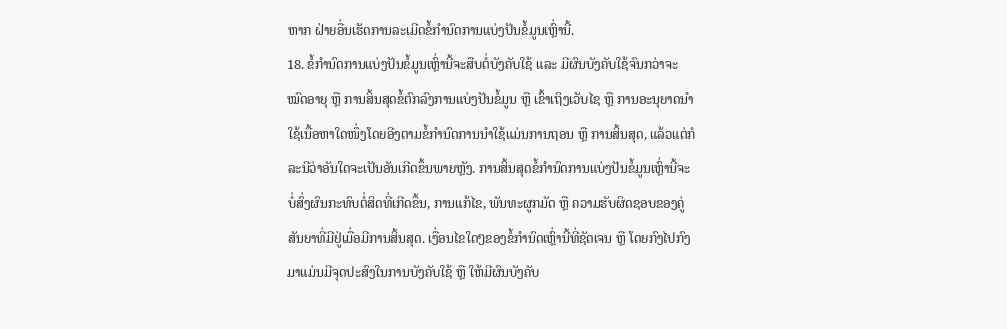ຫາກ ຝ່າຍອື່ນເຮັດການລະເມີດຂໍ້ກຳນົດການແບ່ງປັນຂໍ້ມູນເຫຼົ່ານີ້.
18. ຂໍ້ກຳນົດການແບ່ງປັນຂໍ້ມູນເຫຼົ່ານີ້ຈະສືບຕໍ່ບັງຄັບໃຊ້ ແລະ ມີຜົນບັງຄັບໃຊ້ຈົນກວ່າຈະໝົດອາຍຸ ຫຼື ການສິ້ນສຸດຂໍ້ຕົກລົງການແບ່ງປັນຂໍ້ມູນ ຫຼື ເຂົ້າເຖິງເວັບໄຊ ຫຼື ການອະນຸຍາດນຳໃຊ້ເນື້ອຫາໃດໜຶ່ງໂດຍອີງຕາມຂໍ້ກຳນົດການນຳໃຊ້ແມ່ນການຖອນ ຫຼື ການສິ້ນສຸດ, ແລ້ວແຕ່ກໍລະນີວ່າອັນໃດຈະເປັນອັນເກີດຂຶ້ນພາຍຫຼັງ. ການສິ້ນສຸດຂໍ້ກຳນົດການແບ່ງປັນຂໍ້ມູນເຫຼົ່ານີ້ຈະບໍ່ສົ່ງຜົນກະທົບຕໍ່ສິດທີ່ເກີດຂຶ້ນ, ການແກ້ໄຂ, ພັນທະຜູກມັດ ຫຼື ຄວາມຮັບຜິດຊອບຂອງຄູ່ສັນຍາທີ່ມີຢູ່ເມື່ອມີການສິ້ນສຸດ. ເງື່ອນໄຂໃດໆຂອງຂໍ້ກຳນົດເຫຼົ່ານີ້ທີ່ຊັດເຈນ ຫຼື ໂດຍກົງໄປກົງມາແມ່ນມີຈຸດປະສົງໃນການບັງຄັບໃຊ້ ຫຼື ໃຫ້ມີຜົນບັງຄັບ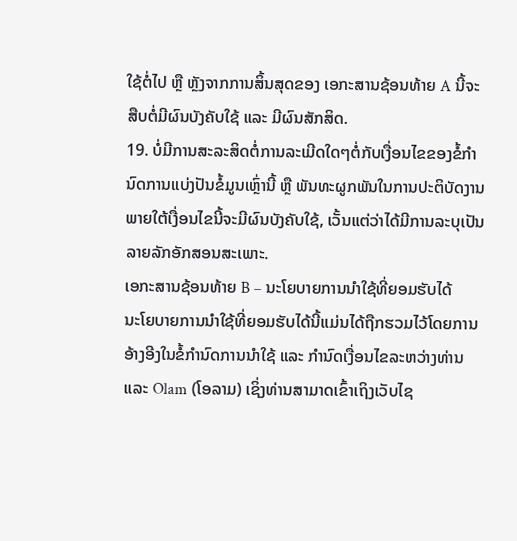ໃຊ້ຕໍ່ໄປ ຫຼື ຫຼັງຈາກການສິ້ນສຸດຂອງ ເອກະສານຊ້ອນທ້າຍ A ນີ້ຈະສືບຕໍ່ມີຜົນບັງຄັບໃຊ້ ແລະ ມີຜົນສັກສິດ.
19. ບໍ່ມີການສະລະສິດຕໍ່ການລະເມີດໃດໆຕໍ່ກັບເງື່ອນໄຂຂອງຂໍ້ກຳນົດການແບ່ງປັນຂໍ້ມູນເຫຼົ່ານີ້ ຫຼື ພັນທະຜູກພັນໃນການປະຕິບັດງານພາຍໃຕ້ເງື່ອນໄຂນີ້ຈະມີຜົນບັງຄັບໃຊ້, ເວັ້ນແຕ່ວ່າໄດ້ມີການລະບຸເປັນລາຍລັກອັກສອນສະເພາະ.
ເອກະສານຊ້ອນທ້າຍ B – ນະໂຍບາຍການນຳໃຊ້ທີ່ຍອມຮັບໄດ້
ນະໂຍບາຍການນຳໃຊ້ທີ່ຍອມຮັບໄດ້ນີ້ແມ່ນໄດ້ຖືກຮວມໄວ້ໂດຍການອ້າງອີງໃນຂໍ້ກຳນົດການນຳໃຊ້ ແລະ ກຳນົດເງື່ອນໄຂລະຫວ່າງທ່ານ ແລະ Olam (ໂອລາມ) ເຊິ່ງທ່ານສາມາດເຂົ້າເຖິງເວັບໄຊ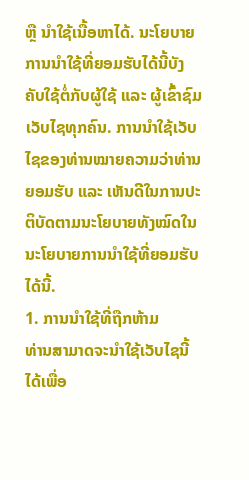ຫຼື ນຳໃຊ້ເນື້ອຫາໄດ້. ນະໂຍບາຍການນຳໃຊ້ທີ່ຍອມຮັບໄດ້ນີ້ບັງຄັບໃຊ້ຕໍ່ກັບຜູ້ໃຊ້ ແລະ ຜູ້ເຂົ້າຊົມເວັບໄຊທຸກຄົນ. ການນຳໃຊ້ເວັບໄຊຂອງທ່ານໝາຍຄວາມວ່າທ່ານຍອມຮັບ ແລະ ເຫັນດີໃນການປະຕິບັດຕາມນະໂຍບາຍທັງໝົດໃນນະໂຍບາຍການນຳໃຊ້ທີ່ຍອມຮັບໄດ້ນີ້.
1. ການນຳໃຊ້ທີ່ຖືກຫ້າມ
ທ່ານສາມາດຈະນຳໃຊ້ເວັບໄຊນີ້ໄດ້ເພື່ອ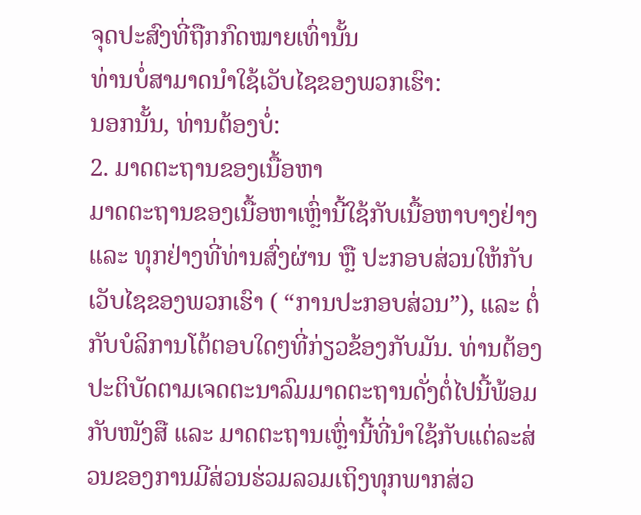ຈຸດປະສົງທີ່ຖືກກົດໝາຍເທົ່ານັ້ນ
ທ່ານບໍ່ສາມາດນຳໃຊ້ເວັບໄຊຂອງພວກເຮົາ:
ນອກນັ້ນ, ທ່ານຕ້ອງບໍ່:
2. ມາດຕະຖານຂອງເນື້ອຫາ
ມາດຕະຖານຂອງເນື້ອຫາເຫຼົ່ານີ້ໃຊ້ກັບເນື້ອຫາບາງຢ່າງ ແລະ ທຸກຢ່າງທີ່ທ່ານສົ່ງຜ່ານ ຫຼື ປະກອບສ່ວນໃຫ້ກັບເວັບໄຊຂອງພວກເຮົາ ( “ການປະກອບສ່ວນ”), ແລະ ຕໍ່ກັບບໍລິການໂຕ້ຕອບໃດໆທີ່ກ່ຽວຂ້ອງກັບມັນ. ທ່ານຕ້ອງປະຕິບັດຕາມເຈດຕະນາລົມມາດຕະຖານດັ່ງຕໍ່ໄປນີ້ພ້ອມກັບໜັງສື ແລະ ມາດຕະຖານເຫຼົ່ານີ້ທີ່ນຳໃຊ້ກັບແຕ່ລະສ່ວນຂອງການມີສ່ວນຮ່ວມລວມເຖິງທຸກພາກສ່ວ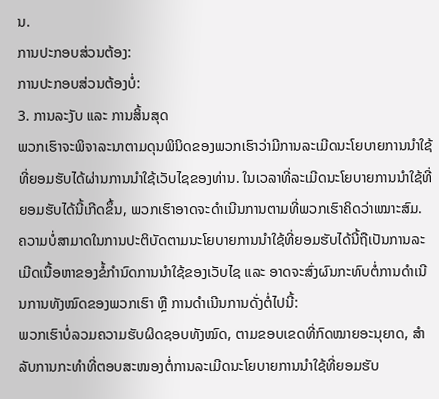ນ.
ການປະກອບສ່ວນຕ້ອງ:
ການປະກອບສ່ວນຕ້ອງບໍ່:
3. ການລະງັບ ແລະ ການສິ້ນສຸດ
ພວກເຮົາຈະພິຈາລະນາຕາມດຸນພິນິດຂອງພວກເຮົາວ່າມີການລະເມີດນະໂຍບາຍການນຳໃຊ້ທີ່ຍອມຮັບໄດ້ຜ່ານການນຳໃຊ້ເວັບໄຊຂອງທ່ານ. ໃນເວລາທີ່ລະເມີດນະໂຍບາຍການນຳໃຊ້ທີ່ຍອມຮັບໄດ້ນີ້ເກີດຂຶ້ນ, ພວກເຮົາອາດຈະດຳເນີນການຕາມທີ່ພວກເຮົາຄິດວ່າເໝາະສົມ.
ຄວາມບໍ່ສາມາດໃນການປະຕິບັດຕາມນະໂຍບາຍການນຳໃຊ້ທີ່ຍອມຮັບໄດ້ນີ້ຖືເປັນການລະເມີດເນື້ອຫາຂອງຂໍ້ກໍານົດການນຳໃຊ້ຂອງເວັບໄຊ ແລະ ອາດຈະສົ່ງຜົນກະທົບຕໍ່ການດຳເນີນການທັງໝົດຂອງພວກເຮົາ ຫຼື ການດຳເນີນການດັ່ງຕໍ່ໄປນີ້:
ພວກເຮົາບໍ່ລວມຄວາມຮັບຜິດຊອບທັງໝົດ, ຕາມຂອບເຂດທີ່ກົດໝາຍອະນຸຍາດ, ສຳລັບການກະທຳທີ່ຕອບສະໜອງຕໍ່ການລະເມີດນະໂຍບາຍການນຳໃຊ້ທີ່ຍອມຮັບ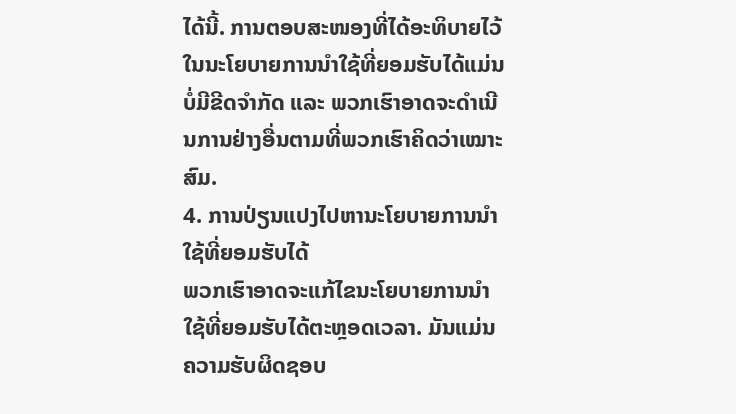ໄດ້ນີ້. ການຕອບສະໜອງທີ່ໄດ້ອະທິບາຍໄວ້ໃນນະໂຍບາຍການນຳໃຊ້ທີ່ຍອມຮັບໄດ້ແມ່ນບໍ່ມີຂີດຈຳກັດ ແລະ ພວກເຮົາອາດຈະດຳເນີນການຢ່າງອື່ນຕາມທີ່ພວກເຮົາຄິດວ່າເໝາະສົມ.
4. ການປ່ຽນແປງໄປຫານະໂຍບາຍການນຳໃຊ້ທີ່ຍອມຮັບໄດ້
ພວກເຮົາອາດຈະແກ້ໄຂນະໂຍບາຍການນຳໃຊ້ທີ່ຍອມຮັບໄດ້ຕະຫຼອດເວລາ. ມັນແມ່ນຄວາມຮັບຜິດຊອບ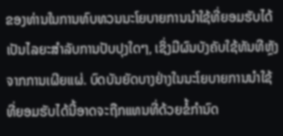ຂອງທ່ານໃນການທົບທວນນະໂຍບາຍການນຳໃຊ້ທີ່ຍອມຮັບໄດ້ເປັນໄລຍະສຳລັບການປັບປຸງໃດໆ, ເຊິ່ງມີຜົນບັງຄັບໃຊ້ທັນທີຫຼັງຈາກການເຜີຍແຜ່. ບົດບັນຍັດບາງຢ່າງໃນນະໂຍບາຍການນຳໃຊ້ທີ່ຍອມຮັບໄດ້ນີ້ອາດຈະຖືກແທນທີ່ດ້ວຍຂໍ້ກຳນົດ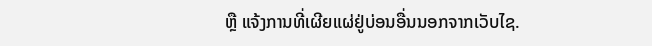ຫຼື ແຈ້ງການທີ່ເຜີຍແຜ່ຢູ່ບ່ອນອື່ນນອກຈາກເວັບໄຊ.